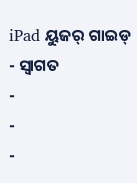iPad ୟୁଜର୍ ଗାଇଡ୍
- ସ୍ୱାଗତ
-
-
-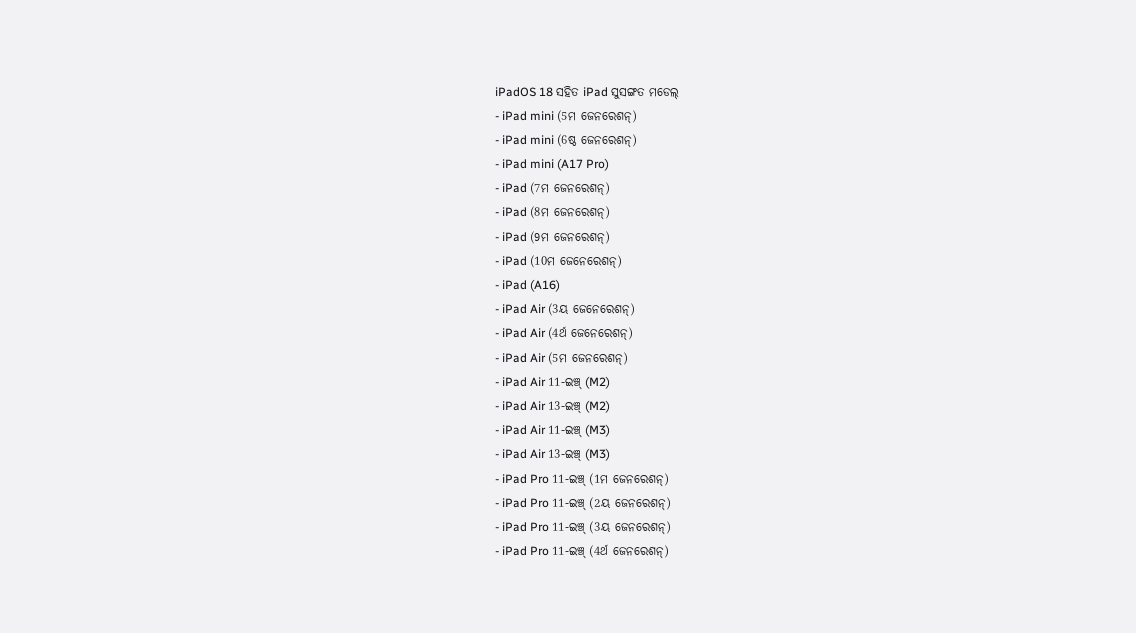iPadOS 18 ସହିତ iPad ସୁସଙ୍ଗତ ମଡେଲ୍
- iPad mini (5ମ ଜେନରେଶନ୍)
- iPad mini (6ଷ୍ଠ ଜେନରେଶନ୍)
- iPad mini (A17 Pro)
- iPad (7ମ ଜେନରେଶନ୍)
- iPad (8ମ ଜେନରେଶନ୍)
- iPad (9ମ ଜେନରେଶନ୍)
- iPad (10ମ ଜେନେରେଶନ୍)
- iPad (A16)
- iPad Air (3ୟ ଜେନେରେଶନ୍)
- iPad Air (4ର୍ଥ ଜେନେରେଶନ୍)
- iPad Air (5ମ ଜେନରେଶନ୍)
- iPad Air 11-ଇଞ୍ଚ୍ (M2)
- iPad Air 13-ଇଞ୍ଚ୍ (M2)
- iPad Air 11-ଇଞ୍ଚ୍ (M3)
- iPad Air 13-ଇଞ୍ଚ୍ (M3)
- iPad Pro 11-ଇଞ୍ଚ୍ (1ମ ଜେନରେଶନ୍)
- iPad Pro 11-ଇଞ୍ଚ୍ (2ୟ ଜେନରେଶନ୍)
- iPad Pro 11-ଇଞ୍ଚ୍ (3ୟ ଜେନରେଶନ୍)
- iPad Pro 11-ଇଞ୍ଚ୍ (4ର୍ଥ ଜେନରେଶନ୍)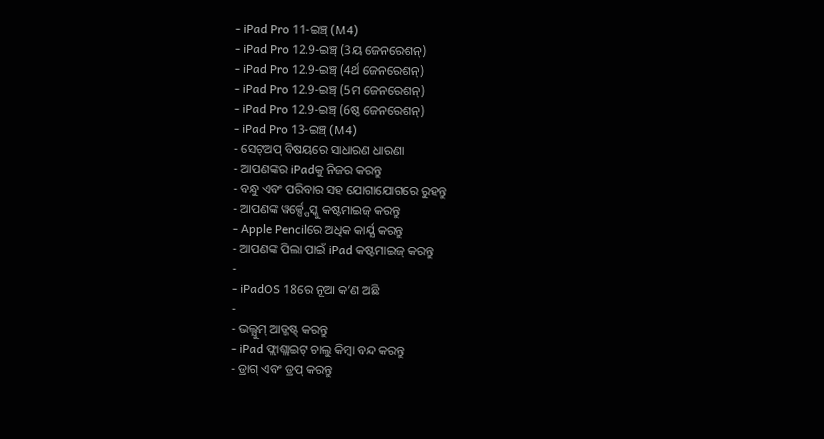- iPad Pro 11-ଇଞ୍ଚ୍ (M4)
- iPad Pro 12.9-ଇଞ୍ଚ୍ (3ୟ ଜେନରେଶନ୍)
- iPad Pro 12.9-ଇଞ୍ଚ୍ (4ର୍ଥ ଜେନରେଶନ୍)
- iPad Pro 12.9-ଇଞ୍ଚ୍ (5ମ ଜେନରେଶନ୍)
- iPad Pro 12.9-ଇଞ୍ଚ୍ (6ଷ୍ଠ ଜେନରେଶନ୍)
- iPad Pro 13-ଇଞ୍ଚ୍ (M4)
- ସେଟ୍ଅପ୍ ବିଷୟରେ ସାଧାରଣ ଧାରଣା
- ଆପଣଙ୍କର iPadକୁ ନିଜର କରନ୍ତୁ
- ବନ୍ଧୁ ଏବଂ ପରିବାର ସହ ଯୋଗାଯୋଗରେ ରୁହନ୍ତୁ
- ଆପଣଙ୍କ ୱର୍କ୍ସ୍ପେସ୍କୁ କଷ୍ଟମାଇଜ୍ କରନ୍ତୁ
- Apple Pencilରେ ଅଧିକ କାର୍ଯ୍ଯ କରନ୍ତୁ
- ଆପଣଙ୍କ ପିଲା ପାଇଁ iPad କଷ୍ଟମାଇଜ୍ କରନ୍ତୁ
-
- iPadOS 18ରେ ନୂଆ କ’ଣ ଅଛି
-
- ଭଲ୍ଯୁମ୍ ଆଡ୍ଜଷ୍ଟ୍ କରନ୍ତୁ
- iPad ଫ୍ଲାଶ୍ଲାଇଟ୍ ଚାଲୁ କିମ୍ବା ବନ୍ଦ କରନ୍ତୁ
- ଡ୍ରାଗ୍ ଏବଂ ଡ୍ରପ୍ କରନ୍ତୁ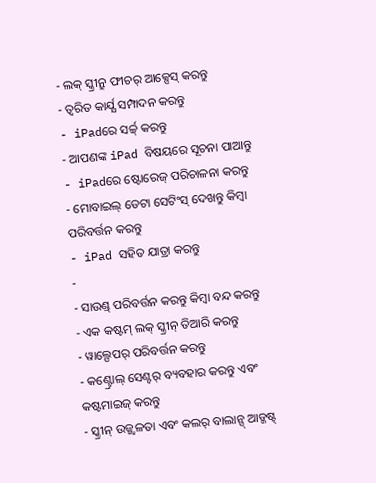- ଲକ୍ ସ୍କ୍ରୀନ୍ରୁ ଫୀଚର୍ ଆକ୍ସେସ୍ କରନ୍ତୁ
- ତ୍ୱରିତ କାର୍ଯ୍ଯ ସମ୍ପାଦନ କରନ୍ତୁ
- iPadରେ ସର୍ଚ୍ଚ୍ କରନ୍ତୁ
- ଆପଣଙ୍କ iPad ବିଷୟରେ ସୂଚନା ପାଆନ୍ତୁ
- iPadରେ ଷ୍ଟୋରେଜ୍ ପରିଚାଳନା କରନ୍ତୁ
- ମୋବାଇଲ୍ ଡେଟା ସେଟିଂସ୍ ଦେଖନ୍ତୁ କିମ୍ବା ପରିବର୍ତ୍ତନ କରନ୍ତୁ
- iPad ସହିତ ଯାତ୍ରା କରନ୍ତୁ
-
- ସାଉଣ୍ଡ୍ ପରିବର୍ତ୍ତନ କରନ୍ତୁ କିମ୍ବା ବନ୍ଦ କରନ୍ତୁ
- ଏକ କଷ୍ଟମ୍ ଲକ୍ ସ୍କ୍ରୀନ୍ ତିଆରି କରନ୍ତୁ
- ୱାଲ୍ପେପର୍ ପରିବର୍ତ୍ତନ କରନ୍ତୁ
- କଣ୍ଟ୍ରୋଲ୍ ସେଣ୍ଟର୍ ବ୍ୟବହାର କରନ୍ତୁ ଏବଂ କଷ୍ଟମାଇଜ୍ କରନ୍ତୁ
- ସ୍କ୍ରୀନ୍ ଉଜ୍ଜ୍ୱଳତା ଏବଂ କଲର୍ ବାଲାନ୍ସ୍ ଆଡ୍ଜଷ୍ଟ୍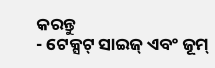କରନ୍ତୁ
- ଟେକ୍ସଟ୍ ସାଇଜ୍ ଏବଂ ଜୂମ୍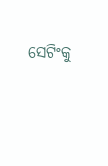ସେଟିଂକୁ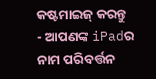କଷ୍ଟମାଇଜ୍ କରନ୍ତୁ
- ଆପଣଙ୍କ iPadର ନାମ ପରିବର୍ତ୍ତନ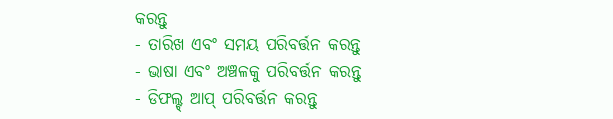କରନ୍ତୁ
- ତାରିଖ ଏବଂ ସମୟ ପରିବର୍ତ୍ତନ କରନ୍ତୁ
- ଭାଷା ଏବଂ ଅଞ୍ଚଳକୁ ପରିବର୍ତ୍ତନ କରନ୍ତୁ
- ଡିଫଲ୍ଟ୍ ଆପ୍ ପରିବର୍ତ୍ତନ କରନ୍ତୁ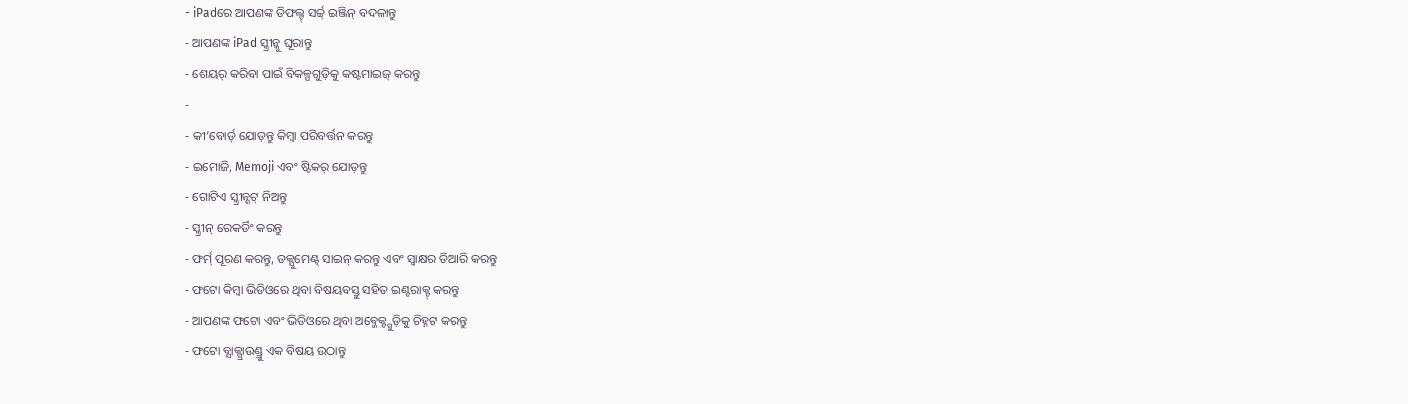- iPadରେ ଆପଣଙ୍କ ଡିଫଲ୍ଟ୍ ସର୍ଚ୍ଚ୍ ଇଞ୍ଜିନ୍ ବଦଳାନ୍ତୁ
- ଆପଣଙ୍କ iPad ସ୍କ୍ରୀନ୍କୁ ଘୂରାନ୍ତୁ
- ଶେୟର୍ କରିବା ପାଇଁ ବିକଳ୍ପଗୁଡ଼ିକୁ କଷ୍ଟମାଇଜ୍ କରନ୍ତୁ
-
- କୀ’ବୋର୍ଡ୍ ଯୋଡ଼ନ୍ତୁ କିମ୍ବା ପରିବର୍ତ୍ତନ କରନ୍ତୁ
- ଇମୋଜି, Memoji ଏବଂ ଷ୍ଟିକର୍ ଯୋଡ଼ନ୍ତୁ
- ଗୋଟିଏ ସ୍କ୍ରୀନ୍ଶଟ୍ ନିଅନ୍ତୁ
- ସ୍କ୍ରୀନ୍ ରେକର୍ଡିଂ କରନ୍ତୁ
- ଫର୍ମ୍ ପୂରଣ କରନ୍ତୁ, ଡକ୍ଯୁମେଣ୍ଟ୍ ସାଇନ୍ କରନ୍ତୁ ଏବଂ ସ୍ବାକ୍ଷର ତିଆରି କରନ୍ତୁ
- ଫଟୋ କିମ୍ବା ଭିଡିଓରେ ଥିବା ବିଷୟବସ୍ତୁ ସହିତ ଇଣ୍ଟରାକ୍ଟ୍ କରନ୍ତୁ
- ଆପଣଙ୍କ ଫଟୋ ଏବଂ ଭିଡିଓରେ ଥିବା ଅବ୍ଜେକ୍ଟ୍ଗୁଡ଼ିକୁ ଚିହ୍ନଟ କରନ୍ତୁ
- ଫଟୋ ବ୍ଯାକ୍ଗ୍ରାଉଣ୍ଡ୍ରୁ ଏକ ବିଷୟ ଉଠାନ୍ତୁ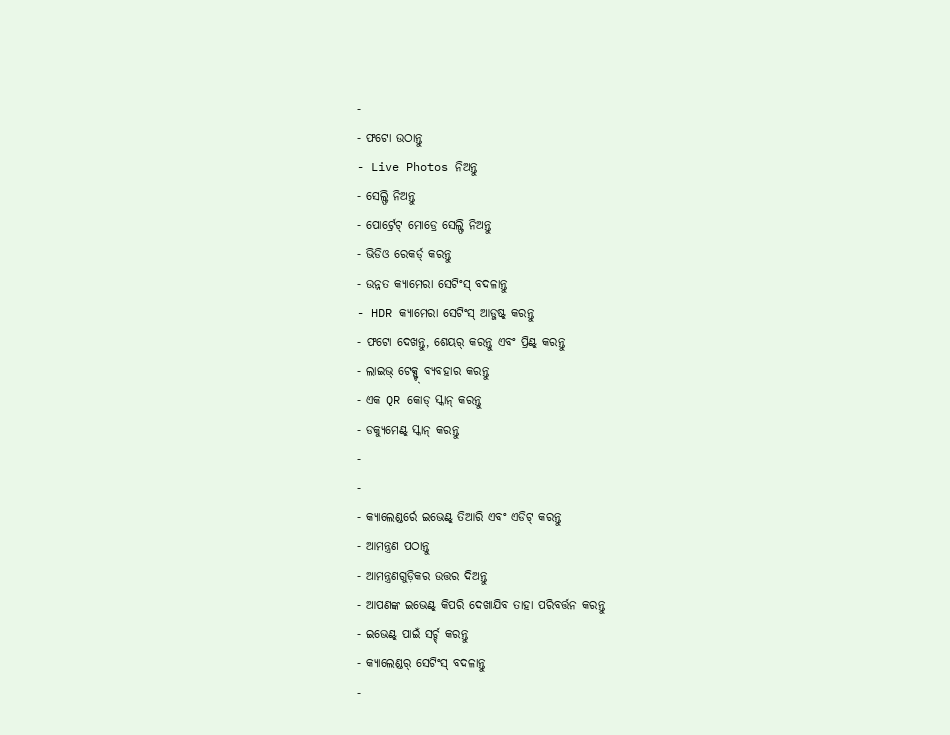-
- ଫଟୋ ଉଠାନ୍ତୁ
- Live Photos ନିଅନ୍ତୁ
- ସେଲ୍ଫି ନିଅନ୍ତୁ
- ପୋର୍ଟ୍ରେଟ୍ ମୋଡ୍ରେ ସେଲ୍ଫି ନିଅନ୍ତୁ
- ଭିଡିଓ ରେକର୍ଡ୍ କରନ୍ତୁ
- ଉନ୍ନତ କ୍ଯାମେରା ସେଟିଂସ୍ ବଦଳାନ୍ତୁ
- HDR କ୍ଯାମେରା ସେଟିଂସ୍ ଆଡ୍ଜଷ୍ଟ୍ କରନ୍ତୁ
- ଫଟୋ ଦେଖନ୍ତୁ, ଶେୟର୍ କରନ୍ତୁ ଏବଂ ପ୍ରିଣ୍ଟ୍ କରନ୍ତୁ
- ଲାଇଭ୍ ଟେକ୍ସ୍ଟ୍ ବ୍ଯବହାର କରନ୍ତୁ
- ଏକ QR କୋଡ୍ ସ୍କାନ୍ କରନ୍ତୁ
- ଡକ୍ଯୁମେଣ୍ଟ୍ ସ୍କାନ୍ କରନ୍ତୁ
-
-
- କ୍ଯାଲେଣ୍ଡର୍ରେ ଇଭେଣ୍ଟ୍ ତିଆରି ଏବଂ ଏଡିଟ୍ କରନ୍ତୁ
- ଆମନ୍ତ୍ରଣ ପଠାନ୍ତୁ
- ଆମନ୍ତ୍ରଣଗୁଡ଼ିକର ଉତ୍ତର ଦିଅନ୍ତୁ
- ଆପଣଙ୍କ ଇଭେଣ୍ଟ୍ କିପରି ଦେଖାଯିବ ତାହା ପରିବର୍ତ୍ତନ କରନ୍ତୁ
- ଇଭେଣ୍ଟ୍ ପାଇଁ ସର୍ଚ୍ଚ୍ କରନ୍ତୁ
- କ୍ଯାଲେଣ୍ଡର୍ ସେଟିଂସ୍ ବଦଳାନ୍ତୁ
-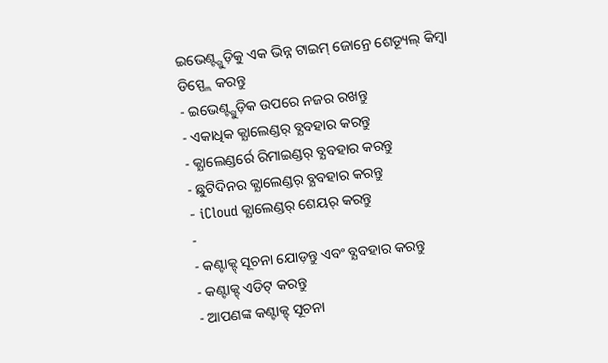ଇଭେଣ୍ଟ୍ଗୁଡ଼ିକୁ ଏକ ଭିନ୍ନ ଟାଇମ୍ ଜୋନ୍ରେ ଶେଡ୍ୟୂଲ୍ କିମ୍ବା ଡିସ୍ପ୍ଲେ କରନ୍ତୁ
- ଇଭେଣ୍ଟ୍ଗୁଡ଼ିକ ଉପରେ ନଜର ରଖନ୍ତୁ
- ଏକାଧିକ କ୍ଯାଲେଣ୍ଡର୍ ବ୍ଯବହାର କରନ୍ତୁ
- କ୍ଯାଲେଣ୍ଡର୍ରେ ରିମାଇଣ୍ଡର୍ ବ୍ଯବହାର କରନ୍ତୁ
- ଛୁଟିଦିନର କ୍ଯାଲେଣ୍ଡର୍ ବ୍ଯବହାର କରନ୍ତୁ
- iCloud କ୍ଯାଲେଣ୍ଡର୍ ଶେୟର୍ କରନ୍ତୁ
-
- କଣ୍ଟାକ୍ଟ୍ ସୂଚନା ଯୋଡ଼ନ୍ତୁ ଏବଂ ବ୍ଯବହାର କରନ୍ତୁ
- କଣ୍ଟାକ୍ଟ୍ ଏଡିଟ୍ କରନ୍ତୁ
- ଆପଣଙ୍କ କଣ୍ଟାକ୍ଟ୍ ସୂଚନା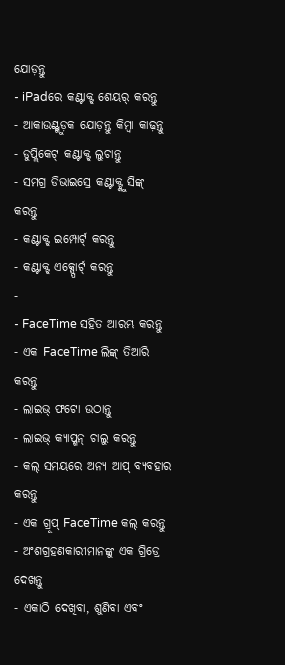ଯୋଡ଼ନ୍ତୁ
- iPadରେ କଣ୍ଟାକ୍ଟ୍ ଶେୟର୍ କରନ୍ତୁ
- ଆକାଉଣ୍ଟ୍ଗୁଡ଼କ ଯୋଡ଼ନ୍ତୁ କିମ୍ବା କାଢ଼ନ୍ତୁ
- ଡୁପ୍ଲିକେଟ୍ କଣ୍ଟାକ୍ଟ୍ ଲୁଚାନ୍ତୁ
- ସମଗ୍ର ଡିଭାଇସ୍ରେ କଣ୍ଟାକ୍ଟ୍କୁ ସିଙ୍କ୍ କରନ୍ତୁ
- କଣ୍ଟାକ୍ଟ୍ ଇମ୍ପୋର୍ଟ୍ କରନ୍ତୁ
- କଣ୍ଟାକ୍ଟ୍ ଏକ୍ସ୍ପୋର୍ଟ୍ କରନ୍ତୁ
-
- FaceTime ସହିତ ଆରମ୍ଭ କରନ୍ତୁ
- ଏକ FaceTime ଲିଙ୍କ୍ ତିଆରି କରନ୍ତୁ
- ଲାଇଭ୍ ଫଟୋ ଉଠାନ୍ତୁ
- ଲାଇଭ୍ କ୍ଯାପ୍ଶନ୍ ଚାଲୁ କରନ୍ତୁ
- କଲ୍ ସମୟରେ ଅନ୍ଯ ଆପ୍ ବ୍ଯବହାର କରନ୍ତୁ
- ଏକ ଗ୍ରୂପ୍ FaceTime କଲ୍ କରନ୍ତୁ
- ଅଂଶଗ୍ରହଣକାରୀମାନଙ୍କୁ ଏକ ଗ୍ରିଡ୍ରେ ଦେଖନ୍ତୁ
- ଏକାଠି ଦେଖିବା, ଶୁଣିବା ଏବଂ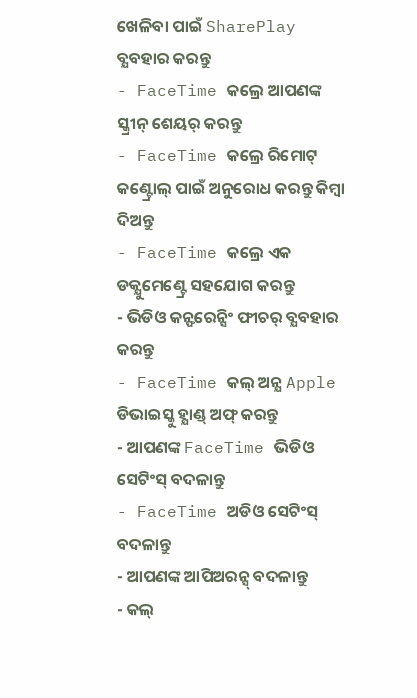ଖେଳିବା ପାଇଁ SharePlay ବ୍ଯବହାର କରନ୍ତୁ
- FaceTime କଲ୍ରେ ଆପଣଙ୍କ ସ୍କ୍ରୀନ୍ ଶେୟର୍ କରନ୍ତୁ
- FaceTime କଲ୍ରେ ରିମୋଟ୍ କଣ୍ଟ୍ରୋଲ୍ ପାଇଁ ଅନୁରୋଧ କରନ୍ତୁ କିମ୍ବା ଦିଅନ୍ତୁ
- FaceTime କଲ୍ରେ ଏକ ଡକ୍ଯୁମେଣ୍ଟ୍ରେ ସହଯୋଗ କରନ୍ତୁ
- ଭିଡିଓ କନ୍ଫରେନ୍ସିଂ ଫୀଚର୍ ବ୍ଯବହାର କରନ୍ତୁ
- FaceTime କଲ୍ ଅନ୍ଯ Apple ଡିଭାଇସ୍କୁ ହ୍ଯାଣ୍ଡ୍ ଅଫ୍ କରନ୍ତୁ
- ଆପଣଙ୍କ FaceTime ଭିଡିଓ ସେଟିଂସ୍ ବଦଳାନ୍ତୁ
- FaceTime ଅଡିଓ ସେଟିଂସ୍ ବଦଳାନ୍ତୁ
- ଆପଣଙ୍କ ଆପିଅରନ୍ସ୍ ବଦଳାନ୍ତୁ
- କଲ୍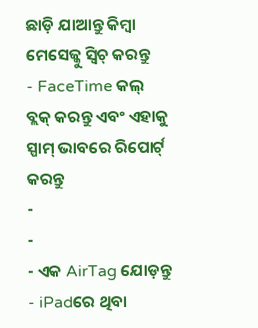ଛାଡ଼ି ଯାଆନ୍ତୁ କିମ୍ବା ମେସେଜ୍କୁ ସ୍ୱିଚ୍ କରନ୍ତୁ
- FaceTime କଲ୍ ବ୍ଲକ୍ କରନ୍ତୁ ଏବଂ ଏହାକୁ ସ୍ପାମ୍ ଭାବରେ ରିପୋର୍ଟ୍ କରନ୍ତୁ
-
-
- ଏକ AirTag ଯୋଡ଼ନ୍ତୁ
- iPadରେ ଥିବା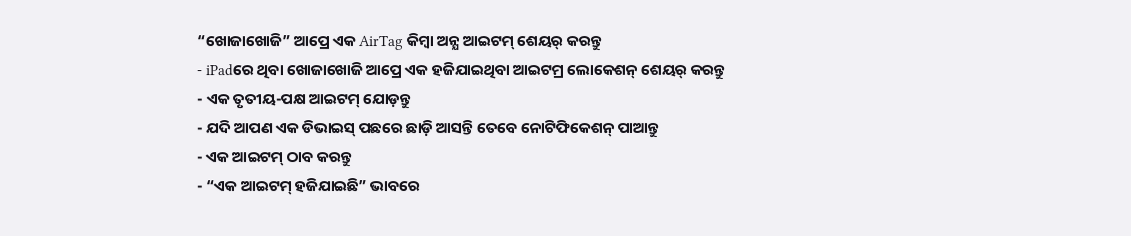“ଖୋଜାଖୋଜି” ଆପ୍ରେ ଏକ AirTag କିମ୍ୱା ଅନ୍ଯ ଆଇଟମ୍ ଶେୟର୍ କରନ୍ତୁ
- iPadରେ ଥିବା ଖୋଜାଖୋଜି ଆପ୍ରେ ଏକ ହଜିଯାଇଥିବା ଆଇଟମ୍ର ଲୋକେଶନ୍ ଶେୟର୍ କରନ୍ତୁ
- ଏକ ତୃତୀୟ-ପକ୍ଷ ଆଇଟମ୍ ଯୋଡ଼ନ୍ତୁ
- ଯଦି ଆପଣ ଏକ ଡିଭାଇସ୍ ପଛରେ ଛାଡ଼ି ଆସନ୍ତି ତେବେ ନୋଟିଫିକେଶନ୍ ପାଆନ୍ତୁ
- ଏକ ଆଇଟମ୍ ଠାବ କରନ୍ତୁ
- “ଏକ ଆଇଟମ୍ ହଜିଯାଇଛି” ଭାବରେ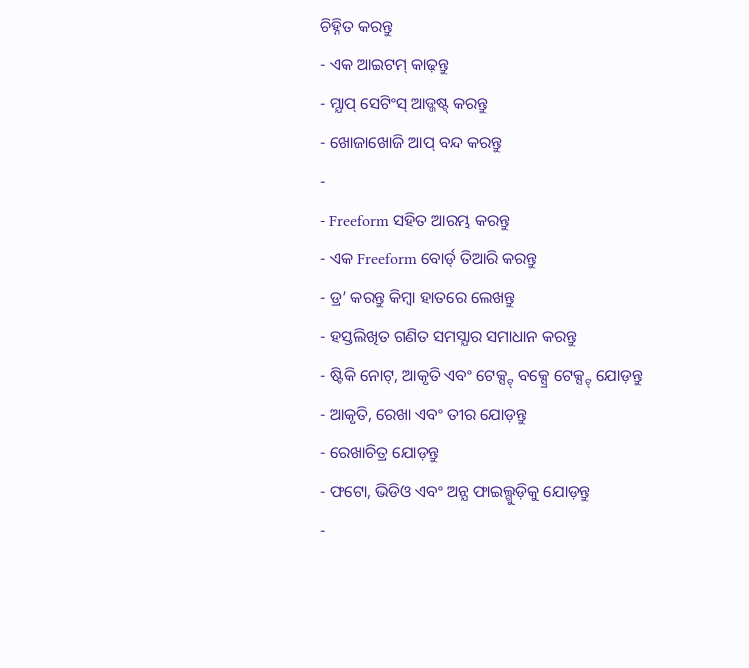ଚିହ୍ନିତ କରନ୍ତୁ
- ଏକ ଆଇଟମ୍ କାଢ଼ନ୍ତୁ
- ମ୍ଯାପ୍ ସେଟିଂସ୍ ଆଡ୍ଜଷ୍ଟ୍ କରନ୍ତୁ
- ଖୋଜାଖୋଜି ଆପ୍ ବନ୍ଦ କରନ୍ତୁ
-
- Freeform ସହିତ ଆରମ୍ଭ କରନ୍ତୁ
- ଏକ Freeform ବୋର୍ଡ୍ ତିଆରି କରନ୍ତୁ
- ଡ୍ର’ କରନ୍ତୁ କିମ୍ବା ହାତରେ ଲେଖନ୍ତୁ
- ହସ୍ତଲିଖିତ ଗଣିତ ସମସ୍ଯାର ସମାଧାନ କରନ୍ତୁ
- ଷ୍ଟିକି ନୋଟ୍, ଆକୃତି ଏବଂ ଟେକ୍ସ୍ଟ୍ ବକ୍ସ୍ରେ ଟେକ୍ସ୍ଟ୍ ଯୋଡ଼ନ୍ତୁ
- ଆକୃତି, ରେଖା ଏବଂ ତୀର ଯୋଡ଼ନ୍ତୁ
- ରେଖାଚିତ୍ର ଯୋଡ଼ନ୍ତୁ
- ଫଟୋ, ଭିଡିଓ ଏବଂ ଅନ୍ଯ ଫାଇଲ୍ଗୁଡ଼ିକୁ ଯୋଡ଼ନ୍ତୁ
-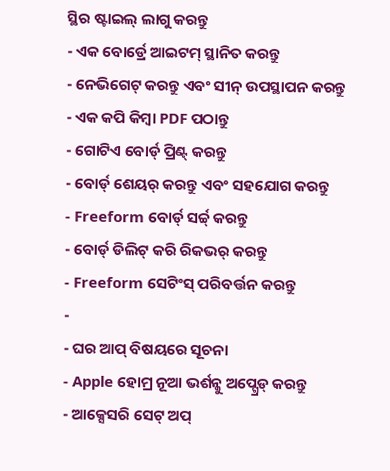ସ୍ଥିର ଷ୍ଟାଇଲ୍ ଲାଗୁ କରନ୍ତୁ
- ଏକ ବୋର୍ଡ୍ରେ ଆଇଟମ୍ ସ୍ଥାନିତ କରନ୍ତୁ
- ନେଭିଗେଟ୍ କରନ୍ତୁ ଏବଂ ସୀନ୍ ଉପସ୍ଥାପନ କରନ୍ତୁ
- ଏକ କପି କିମ୍ବା PDF ପଠାନ୍ତୁ
- ଗୋଟିଏ ବୋର୍ଡ୍ ପ୍ରିଣ୍ଟ୍ କରନ୍ତୁ
- ବୋର୍ଡ୍ ଶେୟର୍ କରନ୍ତୁ ଏବଂ ସହଯୋଗ କରନ୍ତୁ
- Freeform ବୋର୍ଡ୍ ସର୍ଚ୍ଚ୍ କରନ୍ତୁ
- ବୋର୍ଡ୍ ଡିଲିଟ୍ କରି ରିକଭର୍ କରନ୍ତୁ
- Freeform ସେଟିଂସ୍ ପରିବର୍ତ୍ତନ କରନ୍ତୁ
-
- ଘର ଆପ୍ ବିଷୟରେ ସୂଚନା
- Apple ହୋମ୍ର ନୂଆ ଭର୍ଶନ୍କୁ ଅପ୍ଗ୍ରେଡ୍ କରନ୍ତୁ
- ଆକ୍ସେସରି ସେଟ୍ ଅପ୍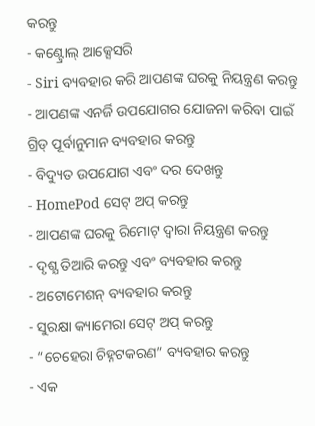କରନ୍ତୁ
- କଣ୍ଟ୍ରୋଲ୍ ଆକ୍ସେସରି
- Siri ବ୍ୟବହାର କରି ଆପଣଙ୍କ ଘରକୁ ନିୟନ୍ତ୍ରଣ କରନ୍ତୁ
- ଆପଣଙ୍କ ଏନର୍ଜି ଉପଯୋଗର ଯୋଜନା କରିବା ପାଇଁ ଗ୍ରିଡ୍ ପୂର୍ବାନୁମାନ ବ୍ୟବହାର କରନ୍ତୁ
- ବିଦ୍ୟୁତ ଉପଯୋଗ ଏବଂ ଦର ଦେଖନ୍ତୁ
- HomePod ସେଟ୍ ଅପ୍ କରନ୍ତୁ
- ଆପଣଙ୍କ ଘରକୁ ରିମୋଟ୍ ଦ୍ବାରା ନିୟନ୍ତ୍ରଣ କରନ୍ତୁ
- ଦୃଶ୍ଯ ତିଆରି କରନ୍ତୁ ଏବଂ ବ୍ୟବହାର କରନ୍ତୁ
- ଅଟୋମେଶନ୍ ବ୍ୟବହାର କରନ୍ତୁ
- ସୁରକ୍ଷା କ୍ୟାମେରା ସେଟ୍ ଅପ୍ କରନ୍ତୁ
- “ଚେହେରା ଚିହ୍ନଟକରଣ” ବ୍ୟବହାର କରନ୍ତୁ
- ଏକ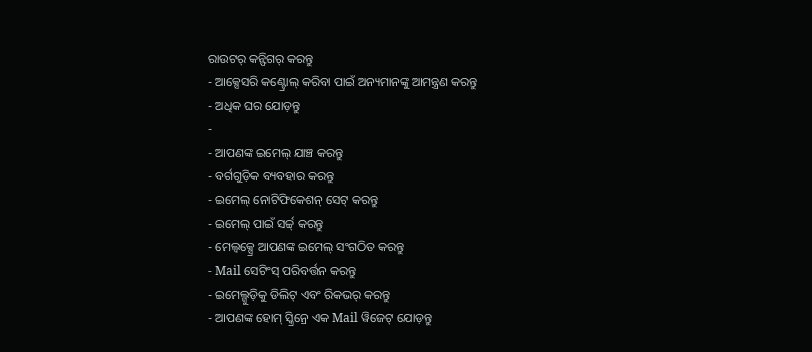ରାଉଟର୍ କନ୍ଫିଗର୍ କରନ୍ତୁ
- ଆକ୍ସେସରି କଣ୍ଟ୍ରୋଲ୍ କରିବା ପାଇଁ ଅନ୍ୟମାନଙ୍କୁ ଆମନ୍ତ୍ରଣ କରନ୍ତୁ
- ଅଧିକ ଘର ଯୋଡ଼ନ୍ତୁ
-
- ଆପଣଙ୍କ ଇମେଲ୍ ଯାଞ୍ଚ କରନ୍ତୁ
- ବର୍ଗଗୁଡ଼ିକ ବ୍ୟବହାର କରନ୍ତୁ
- ଇମେଲ୍ ନୋଟିଫିକେଶନ୍ ସେଟ୍ କରନ୍ତୁ
- ଇମେଲ୍ ପାଇଁ ସର୍ଚ୍ଚ୍ କରନ୍ତୁ
- ମେଲ୍ବକ୍ସ୍ରେ ଆପଣଙ୍କ ଇମେଲ୍ ସଂଗଠିତ କରନ୍ତୁ
- Mail ସେଟିଂସ୍ ପରିବର୍ତ୍ତନ କରନ୍ତୁ
- ଇମେଲ୍ଗୁଡ଼ିକୁ ଡିଲିଟ୍ ଏବଂ ରିକଭର୍ କରନ୍ତୁ
- ଆପଣଙ୍କ ହୋମ୍ ସ୍କ୍ରିନ୍ରେ ଏକ Mail ୱିଜେଟ୍ ଯୋଡ଼ନ୍ତୁ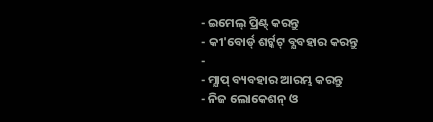- ଇମେଲ୍ ପ୍ରିଣ୍ଟ୍ କରନ୍ତୁ
- କୀ'ବୋର୍ଡ୍ ଶର୍ଟ୍କଟ୍ ବ୍ଯବହାର କରନ୍ତୁ
-
- ମ୍ଯାପ୍ ବ୍ୟବହାର ଆରମ୍ଭ କରନ୍ତୁ
- ନିଜ ଲୋକେଶନ୍ ଓ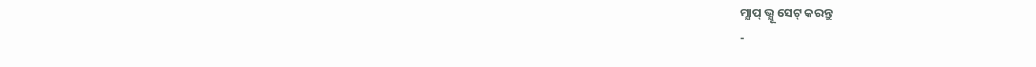ମ୍ଯାପ୍ ଭ୍ଯୂ ସେଟ୍ କରନ୍ତୁ
-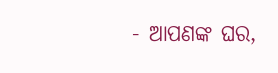- ଆପଣଙ୍କ ଘର,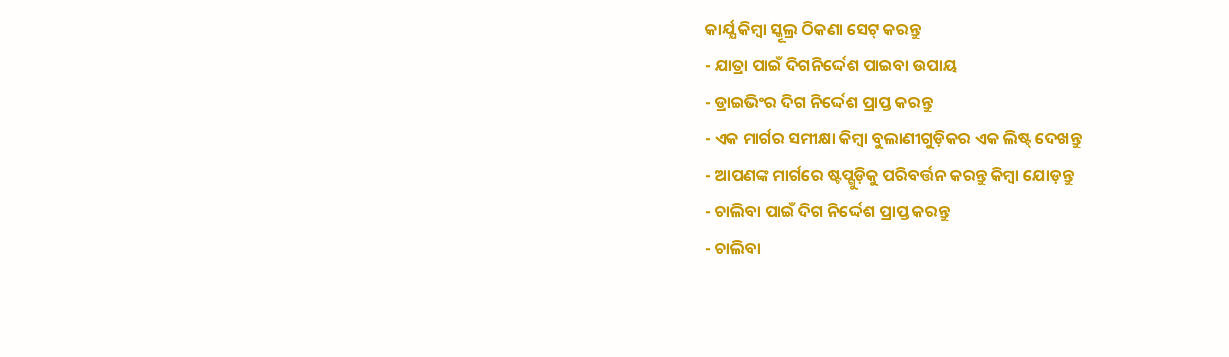କାର୍ଯ୍ଯ କିମ୍ବା ସ୍କୂଲ୍ର ଠିକଣା ସେଟ୍ କରନ୍ତୁ
- ଯାତ୍ରା ପାଇଁ ଦିଗନିର୍ଦ୍ଦେଶ ପାଇବା ଉପାୟ
- ଡ୍ରାଇଭିଂର ଦିଗ ନିର୍ଦ୍ଦେଶ ପ୍ରାପ୍ତ କରନ୍ତୁ
- ଏକ ମାର୍ଗର ସମୀକ୍ଷା କିମ୍ବା ବୁଲାଣୀଗୁଡ଼ିକର ଏକ ଲିଷ୍ଟ୍ ଦେଖନ୍ତୁ
- ଆପଣଙ୍କ ମାର୍ଗରେ ଷ୍ଟପ୍ଗୁଡ଼ିକୁ ପରିବର୍ତ୍ତନ କରନ୍ତୁ କିମ୍ବା ଯୋଡ଼ନ୍ତୁ
- ଚାଲିବା ପାଇଁ ଦିଗ ନିର୍ଦ୍ଦେଶ ପ୍ରାପ୍ତ କରନ୍ତୁ
- ଚାଲିବା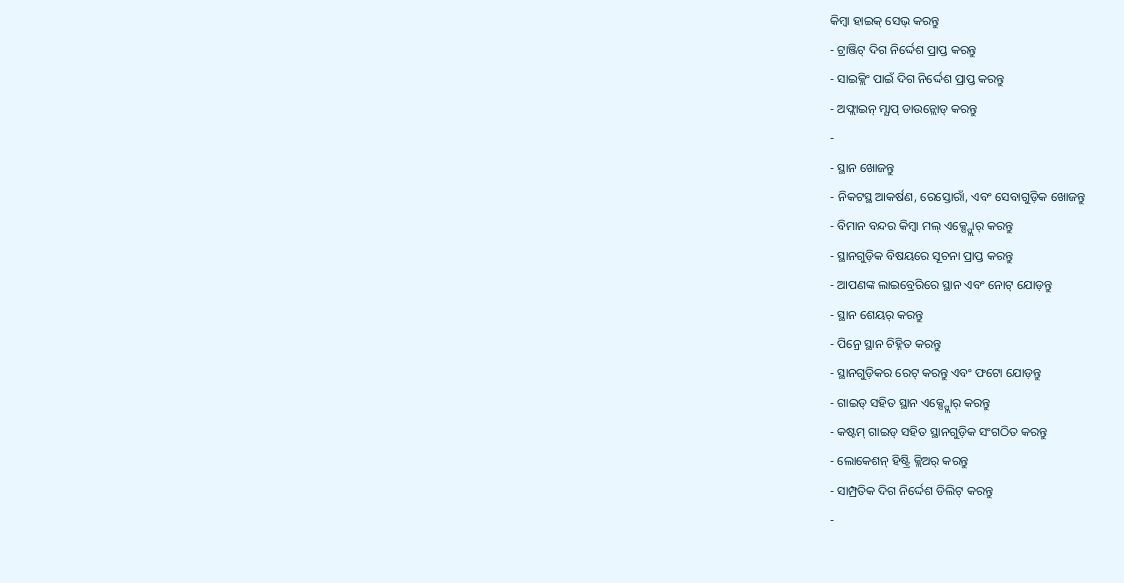କିମ୍ବା ହାଇକ୍ ସେଭ୍ କରନ୍ତୁ
- ଟ୍ରାଞ୍ଜିଟ୍ ଦିଗ ନିର୍ଦ୍ଦେଶ ପ୍ରାପ୍ତ କରନ୍ତୁ
- ସାଇକ୍ଲିଂ ପାଇଁ ଦିଗ ନିର୍ଦ୍ଦେଶ ପ୍ରାପ୍ତ କରନ୍ତୁ
- ଅଫ୍ଲାଇନ୍ ମ୍ଯାପ୍ ଡାଉନ୍ଲୋଡ୍ କରନ୍ତୁ
-
- ସ୍ଥାନ ଖୋଜନ୍ତୁ
- ନିକଟସ୍ଥ ଆକର୍ଷଣ, ରେସ୍ତୋରାଁ, ଏବଂ ସେବାଗୁଡ଼ିକ ଖୋଜନ୍ତୁ
- ବିମାନ ବନ୍ଦର କିମ୍ବା ମଲ୍ ଏକ୍ସ୍ପ୍ଲୋର୍ କରନ୍ତୁ
- ସ୍ଥାନଗୁଡ଼ିକ ବିଷୟରେ ସୂଚନା ପ୍ରାପ୍ତ କରନ୍ତୁ
- ଆପଣଙ୍କ ଲାଇବ୍ରେରିରେ ସ୍ଥାନ ଏବଂ ନୋଟ୍ ଯୋଡ଼ନ୍ତୁ
- ସ୍ଥାନ ଶେୟର୍ କରନ୍ତୁ
- ପିନ୍ରେ ସ୍ଥାନ ଚିହ୍ନିତ କରନ୍ତୁ
- ସ୍ଥାନଗୁଡ଼ିକର ରେଟ୍ କରନ୍ତୁ ଏବଂ ଫଟୋ ଯୋଡ଼ନ୍ତୁ
- ଗାଇଡ୍ ସହିତ ସ୍ଥାନ ଏକ୍ସ୍ପ୍ଲୋର୍ କରନ୍ତୁ
- କଷ୍ଟମ୍ ଗାଇଡ୍ ସହିତ ସ୍ଥାନଗୁଡ଼ିକ ସଂଗଠିତ କରନ୍ତୁ
- ଲୋକେଶନ୍ ହିଷ୍ଟ୍ରି କ୍ଲିଅର୍ କରନ୍ତୁ
- ସାମ୍ପ୍ରତିକ ଦିଗ ନିର୍ଦ୍ଦେଶ ଡିଲିଟ୍ କରନ୍ତୁ
-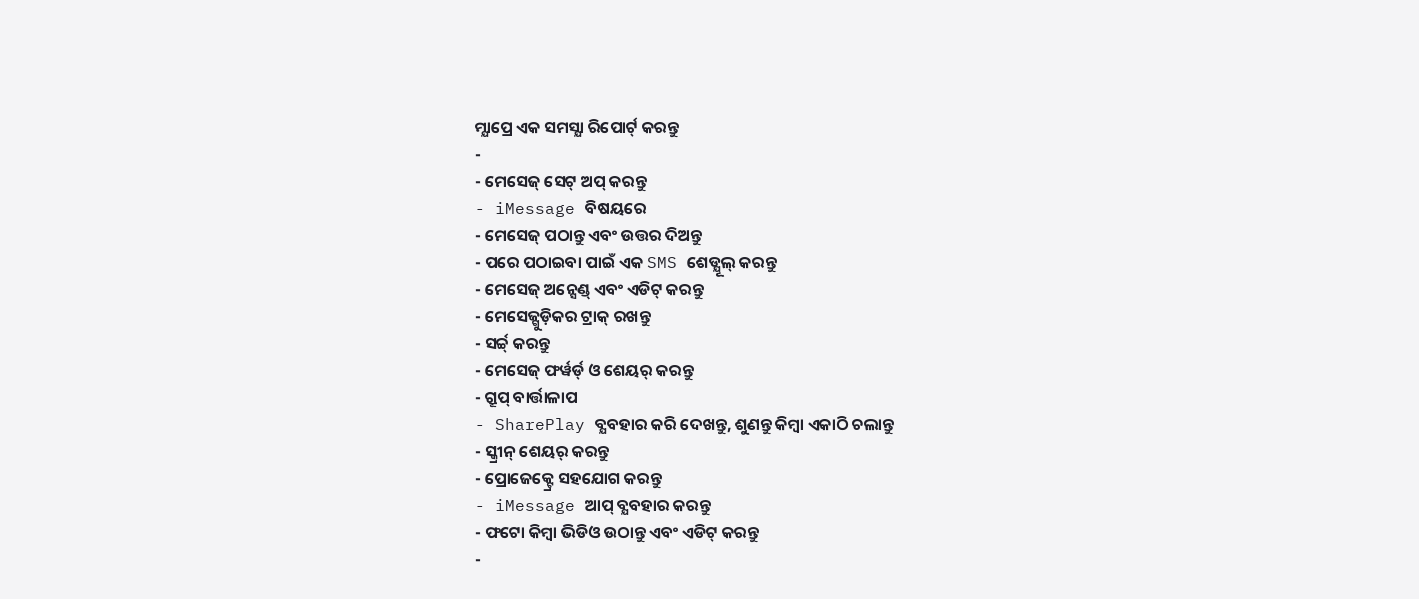ମ୍ଯାପ୍ରେ ଏକ ସମସ୍ଯା ରିପୋର୍ଟ୍ କରନ୍ତୁ
-
- ମେସେଜ୍ ସେଟ୍ ଅପ୍ କରନ୍ତୁ
- iMessage ବିଷୟରେ
- ମେସେଜ୍ ପଠାନ୍ତୁ ଏବଂ ଉତ୍ତର ଦିଅନ୍ତୁ
- ପରେ ପଠାଇବା ପାଇଁ ଏକ SMS ଶେଡ୍ଯୂଲ୍ କରନ୍ତୁ
- ମେସେଜ୍ ଅନ୍ସେଣ୍ଡ୍ ଏବଂ ଏଡିଟ୍ କରନ୍ତୁ
- ମେସେଜ୍ଗୁଡ଼ିକର ଟ୍ରାକ୍ ରଖନ୍ତୁ
- ସର୍ଚ୍ଚ୍ କରନ୍ତୁ
- ମେସେଜ୍ ଫର୍ୱର୍ଡ୍ ଓ ଶେୟର୍ କରନ୍ତୁ
- ଗ୍ରୂପ୍ ବାର୍ତ୍ତାଳାପ
- SharePlay ବ୍ଯବହାର କରି ଦେଖନ୍ତୁ, ଶୁଣନ୍ତୁ କିମ୍ବା ଏକାଠି ଚଲାନ୍ତୁ
- ସ୍କ୍ରୀନ୍ ଶେୟର୍ କରନ୍ତୁ
- ପ୍ରୋଜେକ୍ଟ୍ରେ ସହଯୋଗ କରନ୍ତୁ
- iMessage ଆପ୍ ବ୍ଯବହାର କରନ୍ତୁ
- ଫଟୋ କିମ୍ବା ଭିଡିଓ ଉଠାନ୍ତୁ ଏବଂ ଏଡିଟ୍ କରନ୍ତୁ
-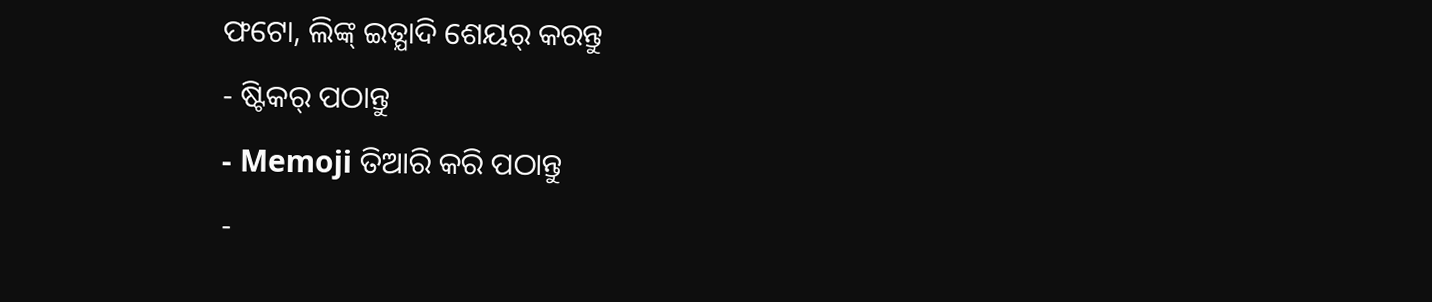ଫଟୋ, ଲିଙ୍କ୍ ଇତ୍ଯାଦି ଶେୟର୍ କରନ୍ତୁ
- ଷ୍ଟିକର୍ ପଠାନ୍ତୁ
- Memoji ତିଆରି କରି ପଠାନ୍ତୁ
-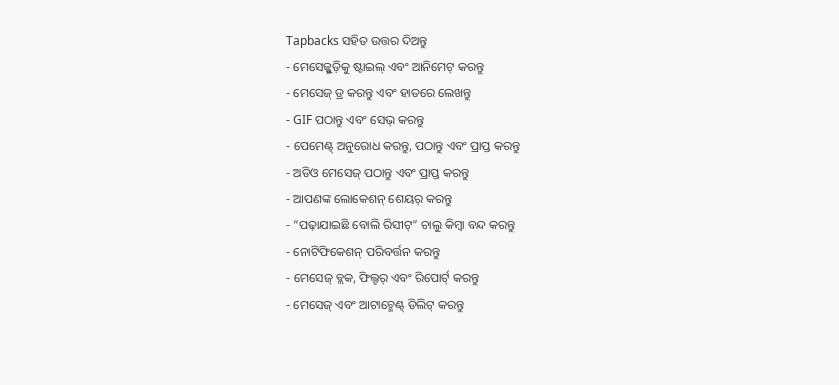Tapbacks ସହିତ ଉତ୍ତର ଦିଅନ୍ତୁ
- ମେସେଜ୍ଗୁଡ଼ିକୁ ଷ୍ଟାଇଲ୍ ଏବଂ ଆନିମେଟ୍ କରନ୍ତୁ
- ମେସେଜ୍ ଡ୍ର କରନ୍ତୁ ଏବଂ ହାତରେ ଲେଖନ୍ତୁ
- GIF ପଠାନ୍ତୁ ଏବଂ ସେଭ୍ କରନ୍ତୁ
- ପେମେଣ୍ଟ୍ ଅନୁରୋଧ କରନ୍ତୁ, ପଠାନ୍ତୁ ଏବଂ ପ୍ରାପ୍ତ କରନ୍ତୁ
- ଅଡିଓ ମେସେଜ୍ ପଠାନ୍ତୁ ଏବଂ ପ୍ରାପ୍ତ କରନ୍ତୁ
- ଆପଣଙ୍କ ଲୋକେଶନ୍ ଶେୟର୍ କରନ୍ତୁ
- “ପଢ଼ାଯାଇଛି ବୋଲି ରିସୀଟ୍” ଚାଲୁ କିମ୍ବା ବନ୍ଦ କରନ୍ତୁ
- ନୋଟିଫିକେଶନ୍ ପରିବର୍ତ୍ତନ କରନ୍ତୁ
- ମେସେଜ୍ ବ୍ଲକ, ଫିଲ୍ଟର୍ ଏବଂ ରିପୋର୍ଟ୍ କରନ୍ତୁ
- ମେସେଜ୍ ଏବଂ ଆଟାଚ୍ମେଣ୍ଟ୍ ଡିଲିଟ୍ କରନ୍ତୁ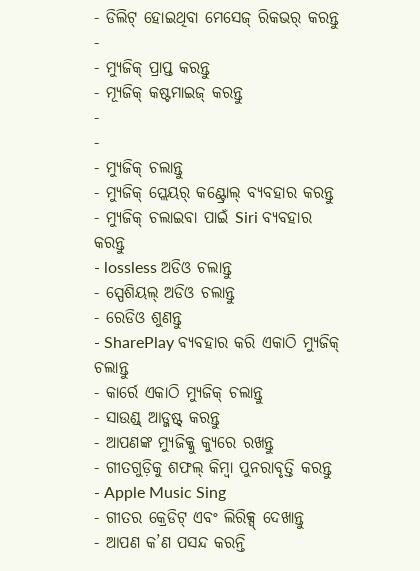- ଡିଲିଟ୍ ହୋଇଥିବା ମେସେଜ୍ ରିକଭର୍ କରନ୍ତୁ
-
- ମ୍ୟୁଜିକ୍ ପ୍ରାପ୍ତ କରନ୍ତୁ
- ମ୍ଯୂଜିକ୍ କଷ୍ଟମାଇଜ୍ କରନ୍ତୁ
-
-
- ମ୍ଯୁଜିକ୍ ଚଲାନ୍ତୁ
- ମ୍ଯୁଜିକ୍ ପ୍ଲେୟର୍ କଣ୍ଟ୍ରୋଲ୍ ବ୍ଯବହାର କରନ୍ତୁ
- ମ୍ଯୁଜିକ୍ ଚଲାଇବା ପାଇଁ Siri ବ୍ଯବହାର କରନ୍ତୁ
- lossless ଅଡିଓ ଚଲାନ୍ତୁ
- ସ୍ପେଶିୟଲ୍ ଅଡିଓ ଚଲାନ୍ତୁ
- ରେଡିଓ ଶୁଣନ୍ତୁ
- SharePlay ବ୍ଯବହାର କରି ଏକାଠି ମ୍ଯୁଜିକ୍ ଚଲାନ୍ତୁ
- କାର୍ରେ ଏକାଠି ମ୍ଯୁଜିକ୍ ଚଲାନ୍ତୁ
- ସାଉଣ୍ଡ୍ ଆଡ୍ଜଷ୍ଟ୍ କରନ୍ତୁ
- ଆପଣଙ୍କ ମ୍ଯୁଜିକ୍କୁ କ୍ଯୁରେ ରଖନ୍ତୁ
- ଗୀତଗୁଡ଼ିକୁ ଶଫଲ୍ କିମ୍ବା ପୁନରାବୃତ୍ତି କରନ୍ତୁ
- Apple Music Sing
- ଗୀତର କ୍ରେଡିଟ୍ ଏବଂ ଲିରିକ୍ସ୍ ଦେଖାନ୍ତୁ
- ଆପଣ କ’ଣ ପସନ୍ଦ କରନ୍ତି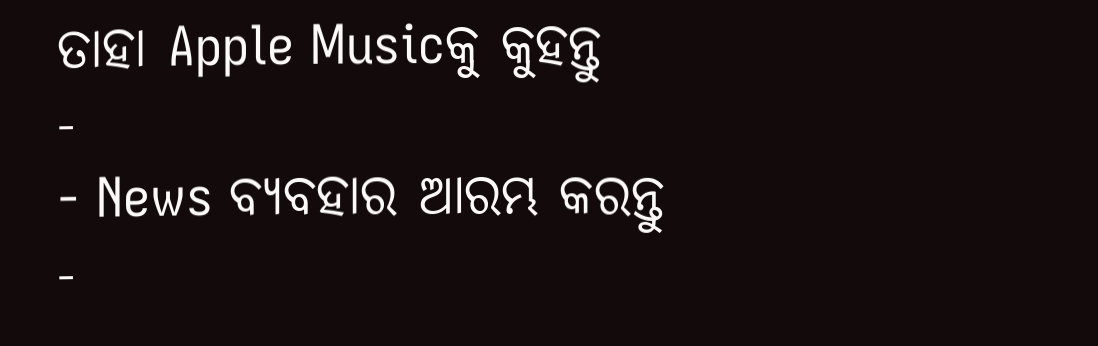ତାହା Apple Musicକୁ କୁହନ୍ତୁ
-
- News ବ୍ୟବହାର ଆରମ୍ଭ କରନ୍ତୁ
-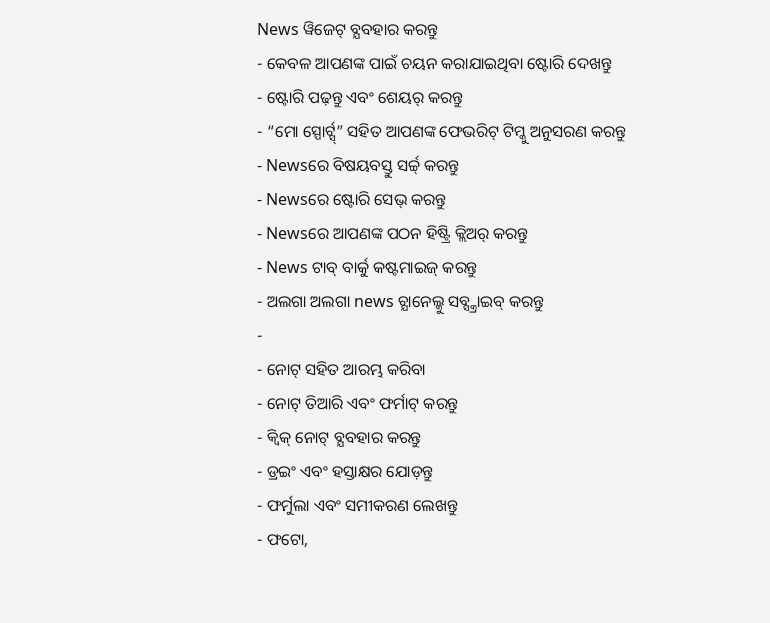News ୱିଜେଟ୍ ବ୍ଯବହାର କରନ୍ତୁ
- କେବଳ ଆପଣଙ୍କ ପାଇଁ ଚୟନ କରାଯାଇଥିବା ଷ୍ଟୋରି ଦେଖନ୍ତୁ
- ଷ୍ଟୋରି ପଢ଼ନ୍ତୁ ଏବଂ ଶେୟର୍ କରନ୍ତୁ
- “ମୋ ସ୍ପୋର୍ଟ୍ସ୍” ସହିତ ଆପଣଙ୍କ ଫେଭରିଟ୍ ଟିମ୍କୁ ଅନୁସରଣ କରନ୍ତୁ
- Newsରେ ବିଷୟବସ୍ତୁ ସର୍ଚ୍ଚ୍ କରନ୍ତୁ
- Newsରେ ଷ୍ଟୋରି ସେଭ୍ କରନ୍ତୁ
- Newsରେ ଆପଣଙ୍କ ପଠନ ହିଷ୍ଟ୍ରି କ୍ଲିଅର୍ କରନ୍ତୁ
- News ଟାବ୍ ବାର୍କୁ କଷ୍ଟମାଇଜ୍ କରନ୍ତୁ
- ଅଲଗା ଅଲଗା news ଚ୍ଯାନେଲ୍କୁ ସବ୍ସ୍କ୍ରାଇବ୍ କରନ୍ତୁ
-
- ନୋଟ୍ ସହିତ ଆରମ୍ଭ କରିବା
- ନୋଟ୍ ତିଆରି ଏବଂ ଫର୍ମାଟ୍ କରନ୍ତୁ
- କ୍ୱିକ୍ ନୋଟ୍ ବ୍ଯବହାର କରନ୍ତୁ
- ଡ୍ରଇଂ ଏବଂ ହସ୍ତାକ୍ଷର ଯୋଡ଼ନ୍ତୁ
- ଫର୍ମୁଲା ଏବଂ ସମୀକରଣ ଲେଖନ୍ତୁ
- ଫଟୋ,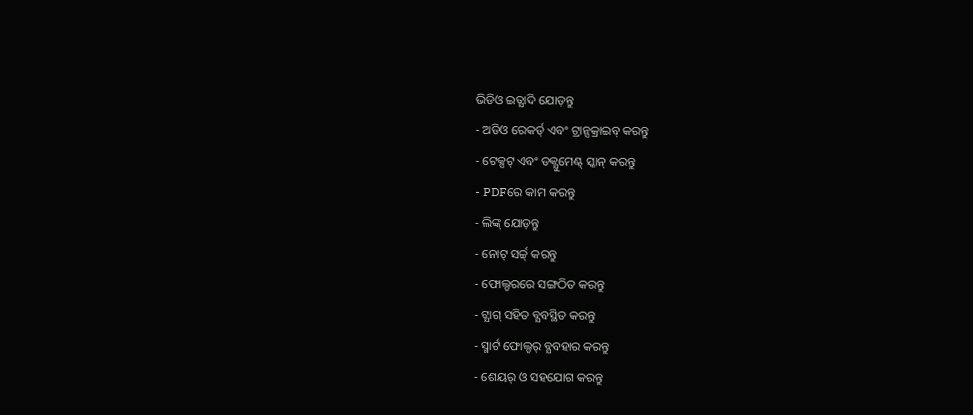ଭିଡିଓ ଇତ୍ଯାଦି ଯୋଡ଼ନ୍ତୁ
- ଅଡିଓ ରେକର୍ଡ୍ ଏବଂ ଟ୍ରାନ୍ସକ୍ରାଇବ୍ କରନ୍ତୁ
- ଟେକ୍ସଟ୍ ଏବଂ ଡକ୍ଯୁମେଣ୍ଟ୍ ସ୍କାନ୍ କରନ୍ତୁ
- PDFରେ କାମ କରନ୍ତୁ
- ଲିଙ୍କ୍ ଯୋଡ଼ନ୍ତୁ
- ନୋଟ୍ ସର୍ଚ୍ଚ୍ କରନ୍ତୁ
- ଫୋଲ୍ଡରରେ ସଙ୍ଗଠିତ କରନ୍ତୁ
- ଟ୍ଯାଗ୍ ସହିତ ବ୍ଯବସ୍ଥିତ କରନ୍ତୁ
- ସ୍ମାର୍ଟ ଫୋଲ୍ଡର୍ ବ୍ଯବହାର କରନ୍ତୁ
- ଶେୟର୍ ଓ ସହଯୋଗ କରନ୍ତୁ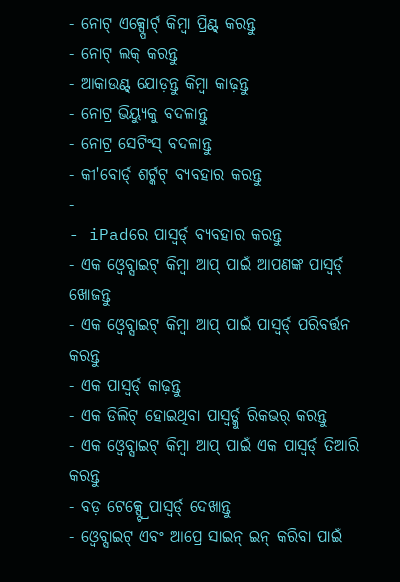- ନୋଟ୍ ଏକ୍ସ୍ପୋର୍ଟ୍ କିମ୍ବା ପ୍ରିଣ୍ଟ୍ କରନ୍ତୁ
- ନୋଟ୍ ଲକ୍ କରନ୍ତୁ
- ଆକାଉଣ୍ଟ୍ ଯୋଡ଼ନ୍ତୁ କିମ୍ବା କାଢ଼ନ୍ତୁ
- ନୋଟ୍ର ଭିୟ୍ଯୁକୁ ବଦଳାନ୍ତୁ
- ନୋଟ୍ର ସେଟିଂସ୍ ବଦଳାନ୍ତୁ
- କୀ'ବୋର୍ଡ୍ ଶର୍ଟ୍କଟ୍ ବ୍ଯବହାର କରନ୍ତୁ
-
- iPadରେ ପାସ୍ୱର୍ଡ୍ ବ୍ଯବହାର କରନ୍ତୁ
- ଏକ ଓ୍ବେବ୍ସାଇଟ୍ କିମ୍ବା ଆପ୍ ପାଇଁ ଆପଣଙ୍କ ପାସ୍ୱର୍ଡ୍ ଖୋଜନ୍ତୁ
- ଏକ ଓ୍ବେବ୍ସାଇଟ୍ କିମ୍ବା ଆପ୍ ପାଇଁ ପାସ୍ୱର୍ଡ୍ ପରିବର୍ତ୍ତନ କରନ୍ତୁ
- ଏକ ପାସ୍ୱର୍ଡ୍ କାଢ଼ନ୍ତୁ
- ଏକ ଡିଲିଟ୍ ହୋଇଥିବା ପାସ୍ୱର୍ଡ୍କୁ ରିକଭର୍ କରନ୍ତୁ
- ଏକ ଓ୍ବେବ୍ସାଇଟ୍ କିମ୍ବା ଆପ୍ ପାଇଁ ଏକ ପାସ୍ୱର୍ଡ୍ ତିଆରି କରନ୍ତୁ
- ବଡ଼ ଟେକ୍ସ୍ଟ୍ରେ ପାସ୍ୱର୍ଡ୍ ଦେଖାନ୍ତୁ
- ଓ୍ବେବ୍ସାଇଟ୍ ଏବଂ ଆପ୍ରେ ସାଇନ୍ ଇନ୍ କରିବା ପାଇଁ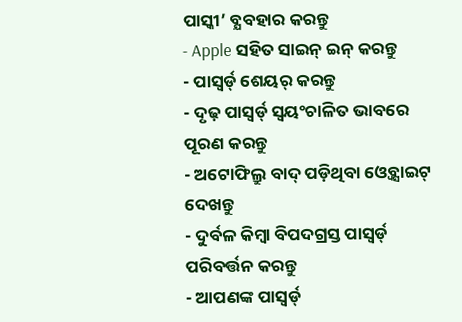ପାସ୍କୀ’ ବ୍ଯବହାର କରନ୍ତୁ
- Apple ସହିତ ସାଇନ୍ ଇନ୍ କରନ୍ତୁ
- ପାସ୍ୱର୍ଡ୍ ଶେୟର୍ କରନ୍ତୁ
- ଦୃଢ଼ ପାସ୍ୱର୍ଡ୍ ସ୍ୱୟଂଚାଳିତ ଭାବରେ ପୂରଣ କରନ୍ତୁ
- ଅଟୋଫିଲ୍ରୁ ବାଦ୍ ପଡ଼ିଥିବା ଓ୍ବେବ୍ସାଇଟ୍ ଦେଖନ୍ତୁ
- ଦୁର୍ବଳ କିମ୍ବା ବିପଦଗ୍ରସ୍ତ ପାସ୍ୱର୍ଡ୍ ପରିବର୍ତ୍ତନ କରନ୍ତୁ
- ଆପଣଙ୍କ ପାସ୍ୱର୍ଡ୍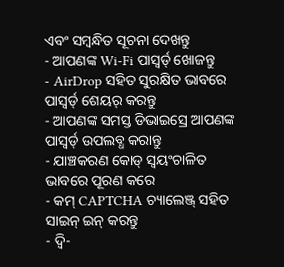ଏବଂ ସମ୍ବନ୍ଧିତ ସୂଚନା ଦେଖନ୍ତୁ
- ଆପଣଙ୍କ Wi-Fi ପାସ୍ୱର୍ଡ୍ ଖୋଜନ୍ତୁ
- AirDrop ସହିତ ସୁରକ୍ଷିତ ଭାବରେ ପାସ୍ୱର୍ଡ୍ ଶେୟର୍ କରନ୍ତୁ
- ଆପଣଙ୍କ ସମସ୍ତ ଡିଭାଇସ୍ରେ ଆପଣଙ୍କ ପାସ୍ୱର୍ଡ୍ ଉପଲବ୍ଧ କରାନ୍ତୁ
- ଯାଞ୍ଚକରଣ କୋଡ୍ ସ୍ୱୟଂଚାଳିତ ଭାବରେ ପୂରଣ କରେ
- କମ୍ CAPTCHA ଚ୍ୟାଲେଞ୍ଜ୍ ସହିତ ସାଇନ୍ ଇନ୍ କରନ୍ତୁ
- ଦ୍ୱି-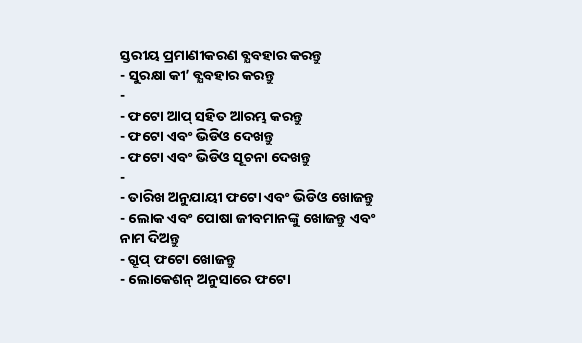ସ୍ତରୀୟ ପ୍ରମାଣୀକରଣ ବ୍ଯବହାର କରନ୍ତୁ
- ସୁରକ୍ଷା କୀ’ ବ୍ଯବହାର କରନ୍ତୁ
-
- ଫଟୋ ଆପ୍ ସହିତ ଆରମ୍ଭ କରନ୍ତୁ
- ଫଟୋ ଏବଂ ଭିଡିଓ ଦେଖନ୍ତୁ
- ଫଟୋ ଏବଂ ଭିଡିଓ ସୂଚନା ଦେଖନ୍ତୁ
-
- ତାରିଖ ଅନୁଯାୟୀ ଫଟୋ ଏବଂ ଭିଡିଓ ଖୋଜନ୍ତୁ
- ଲୋକ ଏବଂ ପୋଷା ଜୀବମାନଙ୍କୁ ଖୋଜନ୍ତୁ ଏବଂ ନାମ ଦିଅନ୍ତୁ
- ଗ୍ରୂପ୍ ଫଟୋ ଖୋଜନ୍ତୁ
- ଲୋକେଶନ୍ ଅନୁସାରେ ଫଟୋ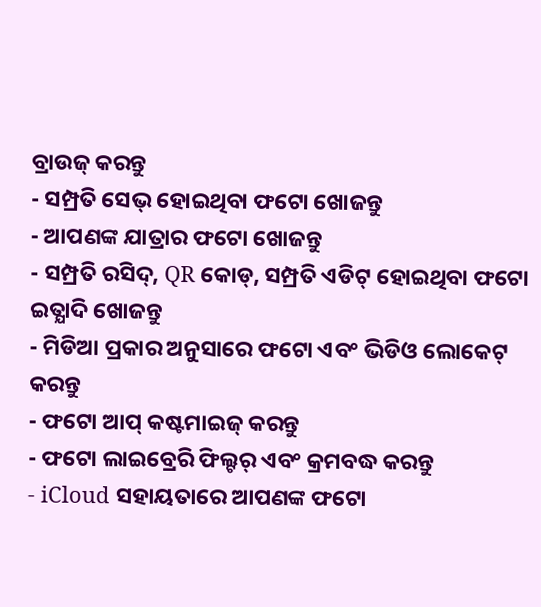ବ୍ରାଉଜ୍ କରନ୍ତୁ
- ସମ୍ପ୍ରତି ସେଭ୍ ହୋଇଥିବା ଫଟୋ ଖୋଜନ୍ତୁ
- ଆପଣଙ୍କ ଯାତ୍ରାର ଫଟୋ ଖୋଜନ୍ତୁ
- ସମ୍ପ୍ରତି ରସିଦ୍, QR କୋଡ୍, ସମ୍ପ୍ରତି ଏଡିଟ୍ ହୋଇଥିବା ଫଟୋ ଇତ୍ଯାଦି ଖୋଜନ୍ତୁ
- ମିଡିଆ ପ୍ରକାର ଅନୁସାରେ ଫଟୋ ଏବଂ ଭିଡିଓ ଲୋକେଟ୍ କରନ୍ତୁ
- ଫଟୋ ଆପ୍ କଷ୍ଟମାଇଜ୍ କରନ୍ତୁ
- ଫଟୋ ଲାଇବ୍ରେରି ଫିଲ୍ଟର୍ ଏବଂ କ୍ରମବଦ୍ଧ କରନ୍ତୁ
- iCloud ସହାୟତାରେ ଆପଣଙ୍କ ଫଟୋ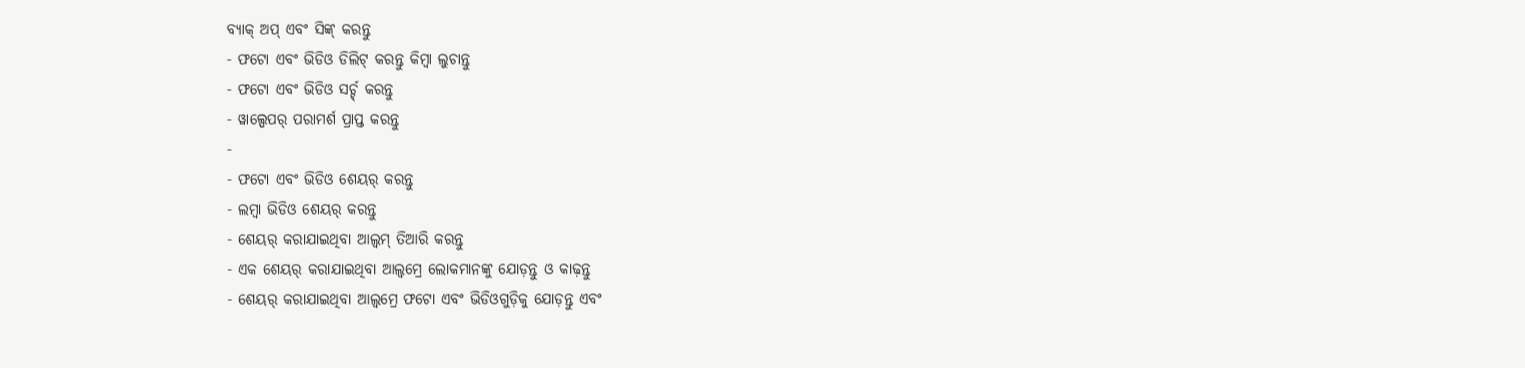ବ୍ୟାକ୍ ଅପ୍ ଏବଂ ସିଙ୍କ୍ କରନ୍ତୁ
- ଫଟୋ ଏବଂ ଭିଡିଓ ଡିଲିଟ୍ କରନ୍ତୁ କିମ୍ବା ଲୁଚାନ୍ତୁ
- ଫଟୋ ଏବଂ ଭିଡିଓ ସର୍ଚ୍ଚ୍ କରନ୍ତୁ
- ୱାଲ୍ପେପର୍ ପରାମର୍ଶ ପ୍ରାପ୍ତ କରନ୍ତୁ
-
- ଫଟୋ ଏବଂ ଭିଡିଓ ଶେୟର୍ କରନ୍ତୁ
- ଲମ୍ବା ଭିଡିଓ ଶେୟର୍ କରନ୍ତୁ
- ଶେୟର୍ କରାଯାଇଥିବା ଆଲ୍ବମ୍ ତିଆରି କରନ୍ତୁ
- ଏକ ଶେୟର୍ କରାଯାଇଥିବା ଆଲ୍ବମ୍ରେ ଲୋକମାନଙ୍କୁ ଯୋଡ଼ନ୍ତୁ ଓ କାଢ଼ନ୍ତୁ
- ଶେୟର୍ କରାଯାଇଥିବା ଆଲ୍ବମ୍ରେ ଫଟୋ ଏବଂ ଭିଡିଓଗୁଡ଼ିକୁ ଯୋଡ଼ନ୍ତୁ ଏବଂ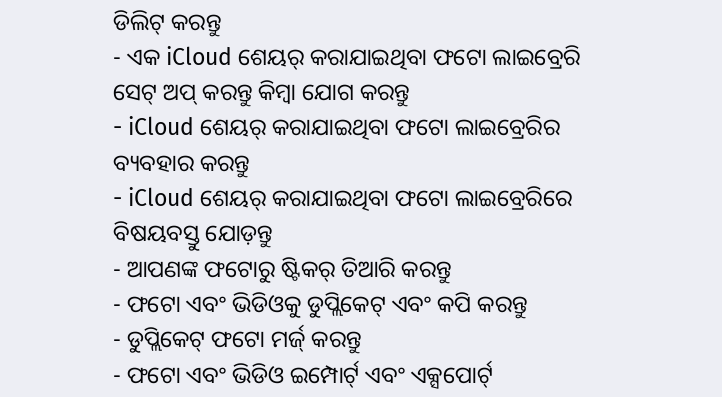ଡିଲିଟ୍ କରନ୍ତୁ
- ଏକ iCloud ଶେୟର୍ କରାଯାଇଥିବା ଫଟୋ ଲାଇବ୍ରେରି ସେଟ୍ ଅପ୍ କରନ୍ତୁ କିମ୍ବା ଯୋଗ କରନ୍ତୁ
- iCloud ଶେୟର୍ କରାଯାଇଥିବା ଫଟୋ ଲାଇବ୍ରେରିର ବ୍ୟବହାର କରନ୍ତୁ
- iCloud ଶେୟର୍ କରାଯାଇଥିବା ଫଟୋ ଲାଇବ୍ରେରିରେ ବିଷୟବସ୍ତୁ ଯୋଡ଼ନ୍ତୁ
- ଆପଣଙ୍କ ଫଟୋରୁ ଷ୍ଟିକର୍ ତିଆରି କରନ୍ତୁ
- ଫଟୋ ଏବଂ ଭିଡିଓକୁ ଡୁପ୍ଲିକେଟ୍ ଏବଂ କପି କରନ୍ତୁ
- ଡୁପ୍ଲିକେଟ୍ ଫଟୋ ମର୍ଜ୍ କରନ୍ତୁ
- ଫଟୋ ଏବଂ ଭିଡିଓ ଇମ୍ପୋର୍ଟ୍ ଏବଂ ଏକ୍ସପୋର୍ଟ୍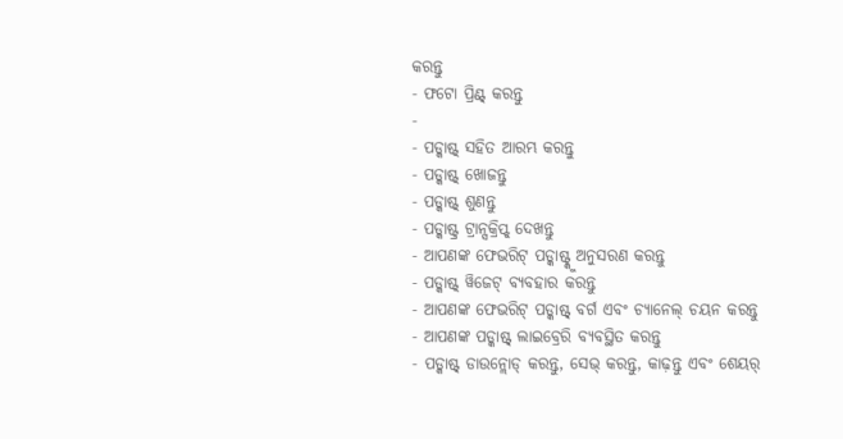କରନ୍ତୁ
- ଫଟୋ ପ୍ରିଣ୍ଟ୍ କରନ୍ତୁ
-
- ପଡ୍କାଷ୍ଟ୍ ସହିତ ଆରମ୍ଭ କରନ୍ତୁ
- ପଡ୍କାଷ୍ଟ୍ ଖୋଜନ୍ତୁ
- ପଡ୍କାଷ୍ଟ୍ ଶୁଣନ୍ତୁ
- ପଡ୍କାଷ୍ଟ୍ର ଟ୍ରାନ୍ସକ୍ରିପ୍ଟ୍ ଦେଖନ୍ତୁ
- ଆପଣଙ୍କ ଫେଭରିଟ୍ ପଡ୍କାଷ୍ଟ୍କୁ ଅନୁସରଣ କରନ୍ତୁ
- ପଡ୍କାଷ୍ଟ୍ ୱିଜେଟ୍ ବ୍ଯବହାର କରନ୍ତୁ
- ଆପଣଙ୍କ ଫେଭରିଟ୍ ପଡ୍କାଷ୍ଟ୍ ବର୍ଗ ଏବଂ ଚ୍ଯାନେଲ୍ ଚୟନ କରନ୍ତୁ
- ଆପଣଙ୍କ ପଡ୍କାଷ୍ଟ୍ ଲାଇବ୍ରେରି ବ୍ଯବସ୍ଥିତ କରନ୍ତୁ
- ପଡ୍କାଷ୍ଟ୍ ଡାଉନ୍ଲୋଡ୍ କରନ୍ତୁ, ସେଭ୍ କରନ୍ତୁ, କାଢ଼ନ୍ତୁ ଏବଂ ଶେୟର୍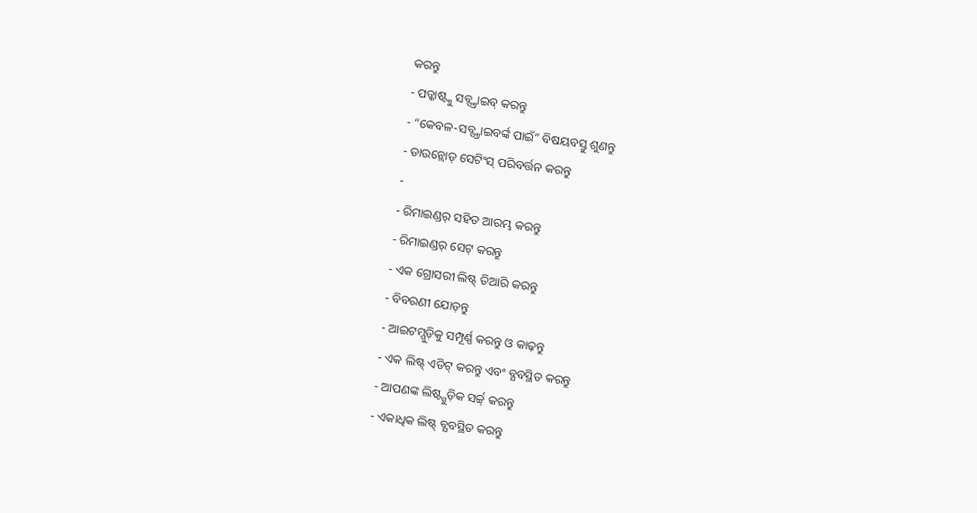କରନ୍ତୁ
- ପଡ୍କାଷ୍ଟ୍କୁ ସବ୍ସ୍କ୍ରାଇବ୍ କରନ୍ତୁ
- “କେବଳ-ସବ୍ସ୍କ୍ରାଇବର୍ଙ୍କ ପାଇଁ” ବିଷୟବସ୍ତୁ ଶୁଣନ୍ତୁ
- ଡାଉନ୍ଲୋଡ୍ ସେଟିଂସ୍ ପରିବର୍ତ୍ତନ କରନ୍ତୁ
-
- ରିମାଇଣ୍ଡର୍ ସହିତ ଆରମ୍ଭ କରନ୍ତୁ
- ରିମାଇଣ୍ଡର୍ ସେଟ୍ କରନ୍ତୁ
- ଏକ ଗ୍ରୋସରୀ ଲିଷ୍ଟ୍ ତିଆରି କରନ୍ତୁ
- ବିବରଣୀ ଯୋଡ଼ନ୍ତୁ
- ଆଇଟମ୍ଗୁଡ଼ିକୁ ସମ୍ପୂର୍ଣ୍ଣ କରନ୍ତୁ ଓ କାଢ଼ନ୍ତୁ
- ଏକ ଲିଷ୍ଟ୍ ଏଡିଟ୍ କରନ୍ତୁ ଏବଂ ବ୍ଯବସ୍ଥିତ କରନ୍ତୁ
- ଆପଣଙ୍କ ଲିଷ୍ଟ୍ଗୁଡ଼ିକ ସର୍ଚ୍ଚ୍ କରନ୍ତୁ
- ଏକାଧିକ ଲିଷ୍ଟ୍ ବ୍ଯବସ୍ଥିତ କରନ୍ତୁ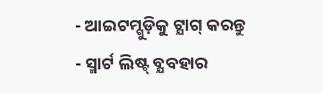- ଆଇଟମ୍ଗୁଡ଼ିକୁ ଟ୍ଯାଗ୍ କରନ୍ତୁ
- ସ୍ମାର୍ଟ ଲିଷ୍ଟ୍ ବ୍ଯବହାର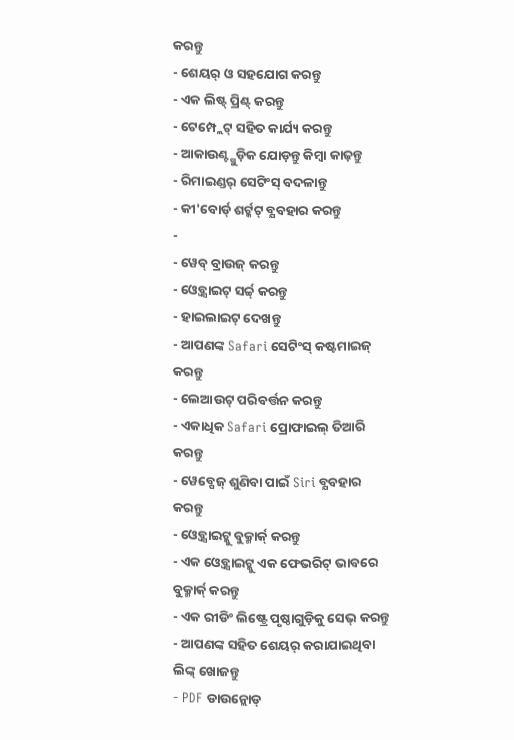କରନ୍ତୁ
- ଶେୟର୍ ଓ ସହଯୋଗ କରନ୍ତୁ
- ଏକ ଲିଷ୍ଟ୍ ପ୍ରିଣ୍ଟ୍ କରନ୍ତୁ
- ଟେମ୍ପ୍ଲେଟ୍ ସହିତ କାର୍ଯ୍ୟ କରନ୍ତୁ
- ଆକାଉଣ୍ଟ୍ଗୁଡ଼ିକ ଯୋଡ଼ନ୍ତୁ କିମ୍ବା କାଢ଼ନ୍ତୁ
- ରିମାଇଣ୍ଡର୍ ସେଟିଂସ୍ ବଦଳାନ୍ତୁ
- କୀ'ବୋର୍ଡ୍ ଶର୍ଟ୍କଟ୍ ବ୍ଯବହାର କରନ୍ତୁ
-
- ୱେବ୍ ବ୍ରାଉଜ୍ କରନ୍ତୁ
- ଓ୍ବେବ୍ସାଇଟ୍ ସର୍ଚ୍ଚ୍ କରନ୍ତୁ
- ହାଇଲାଇଟ୍ ଦେଖନ୍ତୁ
- ଆପଣଙ୍କ Safari ସେଟିଂସ୍ କଷ୍ଟମାଇଜ୍ କରନ୍ତୁ
- ଲେଆଉଟ୍ ପରିବର୍ତ୍ତନ କରନ୍ତୁ
- ଏକାଧିକ Safari ପ୍ରୋଫାଇଲ୍ ତିଆରି କରନ୍ତୁ
- ୱେବ୍ପେଜ୍ ଶୁଣିବା ପାଇଁ Siri ବ୍ଯବହାର କରନ୍ତୁ
- ଓ୍ବେବ୍ସାଇଟ୍କୁ ବୁକ୍ମାର୍କ୍ କରନ୍ତୁ
- ଏକ ଓ୍ବେବ୍ସାଇଟ୍କୁ ଏକ ଫେଭରିଟ୍ ଭାବରେ ବୁକ୍ମାର୍କ୍ କରନ୍ତୁ
- ଏକ ରୀଡିଂ ଲିଷ୍ଟ୍ରେ ପୃଷ୍ଠାଗୁଡ଼ିକୁ ସେଭ୍ କରନ୍ତୁ
- ଆପଣଙ୍କ ସହିତ ଶେୟର୍ କରାଯାଇଥିବା ଲିଙ୍କ୍ ଖୋଜନ୍ତୁ
- PDF ଡାଉନ୍ଲୋଡ୍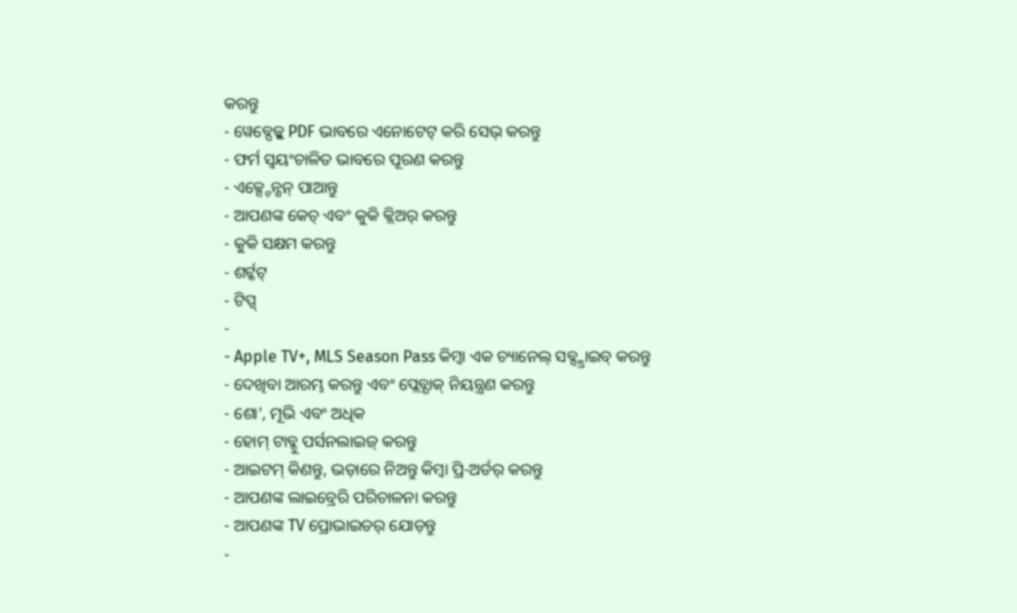କରନ୍ତୁ
- ୱେବ୍ପେଜ୍କୁ PDF ଭାବରେ ଏନୋଟେଟ୍ କରି ସେଭ୍ କରନ୍ତୁ
- ଫର୍ମ ସ୍ୱୟଂଚାଳିତ ଭାବରେ ପୂରଣ କରନ୍ତୁ
- ଏକ୍ସ୍ଟେନ୍ଶନ୍ ପାଆନ୍ତୁ
- ଆପଣଙ୍କ କେଚ୍ ଏବଂ କୁକି କ୍ଲିଅର୍ କରନ୍ତୁ
- କୁକି ସକ୍ଷମ କରନ୍ତୁ
- ଶର୍ଟ୍କଟ୍
- ଟିପ୍ସ୍
-
- Apple TV+, MLS Season Pass କିମ୍ବା ଏକ ଚ୍ୟାନେଲ୍ ସବ୍ସ୍କ୍ରାଇବ୍ କରନ୍ତୁ
- ଦେଖିବା ଆରମ୍ଭ କରନ୍ତୁ ଏବଂ ପ୍ଲେବ୍ଯାକ୍ ନିୟନ୍ତ୍ରଣ କରନ୍ତୁ
- ଶୋ’, ମୂଭି ଏବଂ ଅଧିକ
- ହୋମ୍ ଟାବ୍କୁ ପର୍ସନଲାଇଜ୍ କରନ୍ତୁ
- ଆଇଟମ୍ କିଣନ୍ତୁ, ଭଡ଼ାରେ ନିଅନ୍ତୁ କିମ୍ବା ପ୍ରି-ଅର୍ଡର୍ କରନ୍ତୁ
- ଆପଣଙ୍କ ଲାଇବ୍ରେରି ପରିଚାଳନା କରନ୍ତୁ
- ଆପଣଙ୍କ TV ପ୍ରୋଭାଇଡର୍ ଯୋଡ଼ନ୍ତୁ
-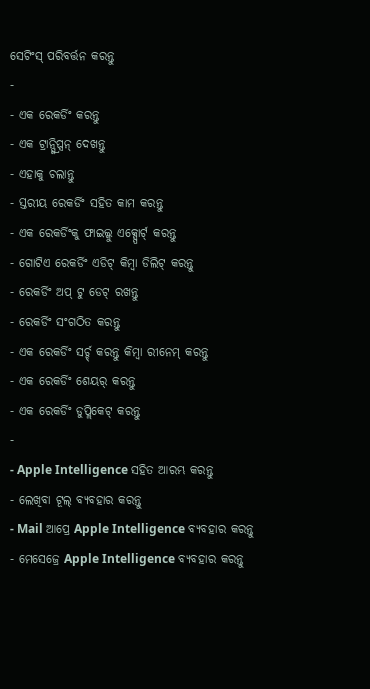ସେଟିଂସ୍ ପରିବର୍ତ୍ତନ କରନ୍ତୁ
-
- ଏକ ରେକର୍ଡିଂ କରନ୍ତୁ
- ଏକ ଟ୍ରାନ୍ସ୍କ୍ରିପ୍ସନ୍ ଦେଖନ୍ତୁ
- ଏହାକୁ ଚଲାନ୍ତୁ
- ସ୍ତରୀୟ ରେକର୍ଡିଂ ସହିତ କାମ କରନ୍ତୁ
- ଏକ ରେକର୍ଡିଂକୁ ଫାଇଲ୍କୁ ଏକ୍ସ୍ପୋର୍ଟ୍ କରନ୍ତୁ
- ଗୋଟିଏ ରେକର୍ଡିଂ ଏଡିଟ୍ କିମ୍ବା ଡିଲିଟ୍ କରନ୍ତୁ
- ରେକର୍ଡିଂ ଅପ୍ ଟୁ ଡେଟ୍ ରଖନ୍ତୁ
- ରେକର୍ଡିଂ ସଂଗଠିତ କରନ୍ତୁ
- ଏକ ରେକର୍ଡିଂ ସର୍ଚ୍ଚ୍ କରନ୍ତୁ କିମ୍ବା ରୀନେମ୍ କରନ୍ତୁ
- ଏକ ରେକର୍ଡିଂ ଶେୟର୍ କରନ୍ତୁ
- ଏକ ରେକର୍ଡିଂ ଡୁପ୍ଲିକେଟ୍ କରନ୍ତୁ
-
- Apple Intelligence ସହିତ ଆରମ୍ଭ କରନ୍ତୁ
- ଲେଖିବା ଟୂଲ୍ ବ୍ଯବହାର କରନ୍ତୁ
- Mail ଆପ୍ରେ Apple Intelligence ବ୍ଯବହାର କରନ୍ତୁ
- ମେସେଜ୍ରେ Apple Intelligence ବ୍ଯବହାର କରନ୍ତୁ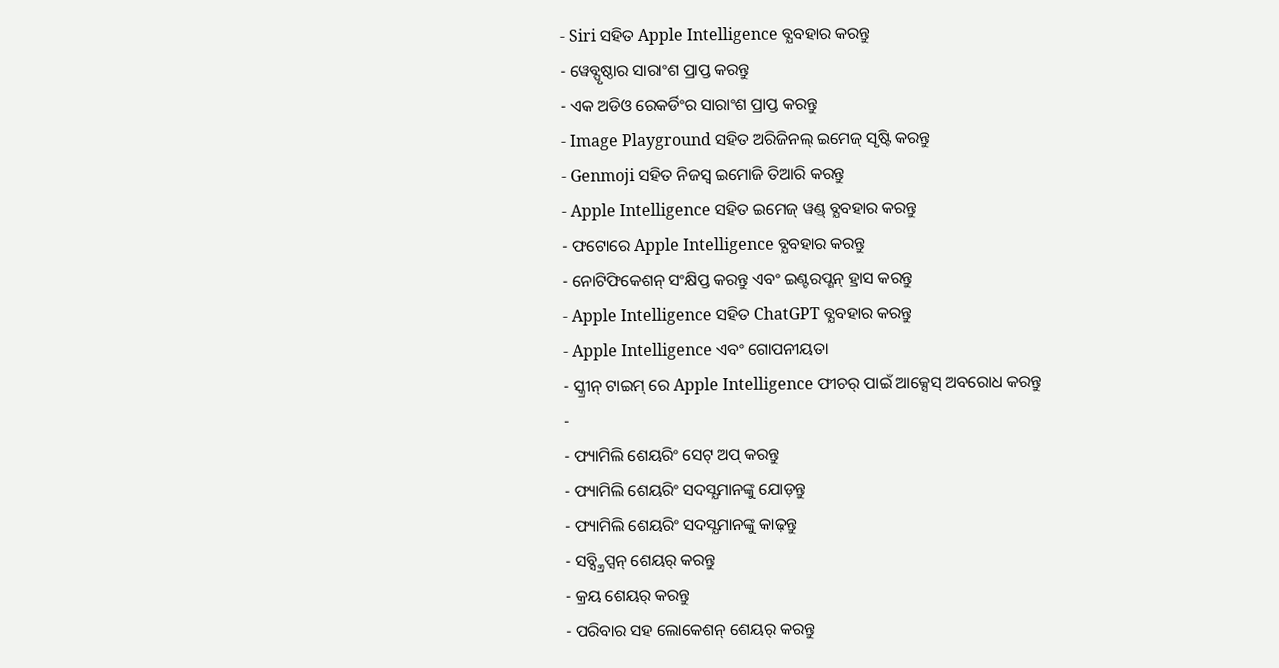- Siri ସହିତ Apple Intelligence ବ୍ଯବହାର କରନ୍ତୁ
- ୱେବ୍ପୃଷ୍ଠାର ସାରାଂଶ ପ୍ରାପ୍ତ କରନ୍ତୁ
- ଏକ ଅଡିଓ ରେକର୍ଡିଂର ସାରାଂଶ ପ୍ରାପ୍ତ କରନ୍ତୁ
- Image Playground ସହିତ ଅରିଜିନଲ୍ ଇମେଜ୍ ସୃଷ୍ଟି କରନ୍ତୁ
- Genmoji ସହିତ ନିଜସ୍ୱ ଇମୋଜି ତିଆରି କରନ୍ତୁ
- Apple Intelligence ସହିତ ଇମେଜ୍ ୱଣ୍ଡ୍ ବ୍ଯବହାର କରନ୍ତୁ
- ଫଟୋରେ Apple Intelligence ବ୍ଯବହାର କରନ୍ତୁ
- ନୋଟିଫିକେଶନ୍ ସଂକ୍ଷିପ୍ତ କରନ୍ତୁ ଏବଂ ଇଣ୍ଟରପ୍ଶନ୍ ହ୍ରାସ କରନ୍ତୁ
- Apple Intelligence ସହିତ ChatGPT ବ୍ଯବହାର କରନ୍ତୁ
- Apple Intelligence ଏବଂ ଗୋପନୀୟତା
- ସ୍କ୍ରୀନ୍ ଟାଇମ୍ ରେ Apple Intelligence ଫୀଚର୍ ପାଇଁ ଆକ୍ସେସ୍ ଅବରୋଧ କରନ୍ତୁ
-
- ଫ୍ୟାମିଲି ଶେୟରିଂ ସେଟ୍ ଅପ୍ କରନ୍ତୁ
- ଫ୍ୟାମିଲି ଶେୟରିଂ ସଦସ୍ଯମାନଙ୍କୁ ଯୋଡ଼ନ୍ତୁ
- ଫ୍ୟାମିଲି ଶେୟରିଂ ସଦସ୍ଯମାନଙ୍କୁ କାଢ଼ନ୍ତୁ
- ସବ୍ସ୍କ୍ରିପ୍ସନ୍ ଶେୟର୍ କରନ୍ତୁ
- କ୍ରୟ ଶେୟର୍ କରନ୍ତୁ
- ପରିବାର ସହ ଲୋକେଶନ୍ ଶେୟର୍ କରନ୍ତୁ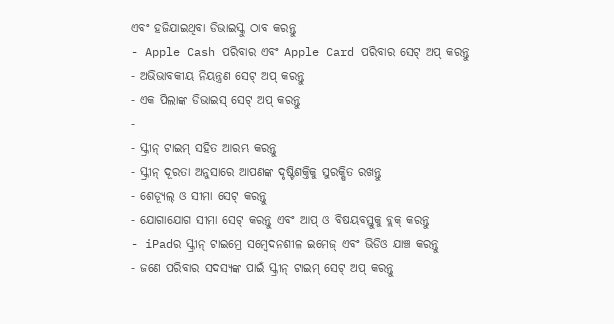ଏବଂ ହଜିଯାଇଥିବା ଡିଭାଇସ୍କୁ ଠାବ କରନ୍ତୁ
- Apple Cash ପରିବାର ଏବଂ Apple Card ପରିବାର ସେଟ୍ ଅପ୍ କରନ୍ତୁ
- ଅଭିଭାବକୀୟ ନିୟନ୍ତ୍ରଣ ସେଟ୍ ଅପ୍ କରନ୍ତୁ
- ଏକ ପିଲାଙ୍କ ଡିଭାଇସ୍ ସେଟ୍ ଅପ୍ କରନ୍ତୁ
-
- ସ୍କ୍ରୀନ୍ ଟାଇମ୍ ସହିତ ଆରମ୍ଭ କରନ୍ତୁ
- ସ୍କ୍ରୀନ୍ ଦୂରତା ଅନୁସାରେ ଆପଣଙ୍କ ଦୃଷ୍ଟିଶକ୍ତିକୁ ସୁରକ୍ଷିତ ରଖନ୍ତୁ
- ଶେଡ୍ଯୂଲ୍ ଓ ସୀମା ସେଟ୍ କରନ୍ତୁ
- ଯୋଗାଯୋଗ ସୀମା ସେଟ୍ କରନ୍ତୁ ଏବଂ ଆପ୍ ଓ ବିଷୟବସ୍ତୁକୁ ବ୍ଲକ୍ କରନ୍ତୁ
- iPadର ସ୍କ୍ରୀନ୍ ଟାଇମ୍ରେ ସମ୍ବେଦନଶୀଳ ଇମେଜ୍ ଏବଂ ଭିଡିଓ ଯାଞ୍ଚ କରନ୍ତୁ
- ଜଣେ ପରିବାର ସଦସ୍ଯଙ୍କ ପାଇଁ ସ୍କ୍ରୀନ୍ ଟାଇମ୍ ସେଟ୍ ଅପ୍ କରନ୍ତୁ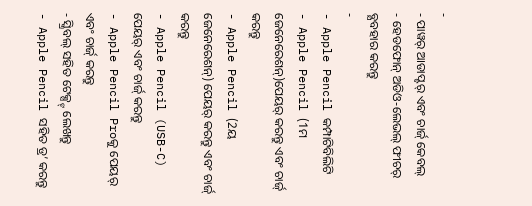-
- ପାୱର୍ ଆଡାପ୍ଟର୍ ଏବଂ ଚାର୍ଜ୍ କେବଲ୍
- ହେଡଫୋନ୍ ଅଡିଓ-ଲେଭଲ୍ ଫୀଚର୍ ବ୍ଯବହାର କରନ୍ତୁ
-
- Apple Pencil କମ୍ପାଟିବିଲିଟି
- Apple Pencil (1ମ ଜେନେରେଶନ୍)ପେୟର୍ କରନ୍ତୁ ଏବଂ ଚାର୍ଜ୍ କରନ୍ତୁ
- Apple Pencil (2ୟ ଜେନେରେଶନ୍) ପେୟର୍ କରନ୍ତୁ ଏବଂ ଚାର୍ଜ୍ କରନ୍ତୁ
- Apple Pencil (USB-C) ପେୟର୍ ଏବଂ ଚାର୍ଜ୍ କରନ୍ତୁ
- Apple Pencil Proକୁ ପେୟର୍ ଏବଂ ଚାର୍ଜ୍ କରନ୍ତୁ
- ସ୍କ୍ରିବଲ୍ ସହିତ ଟେକ୍ସ୍ଟ୍ ଲେଖନ୍ତୁ
- Apple Pencil ସହିତ ଡ୍ର’ କରନ୍ତୁ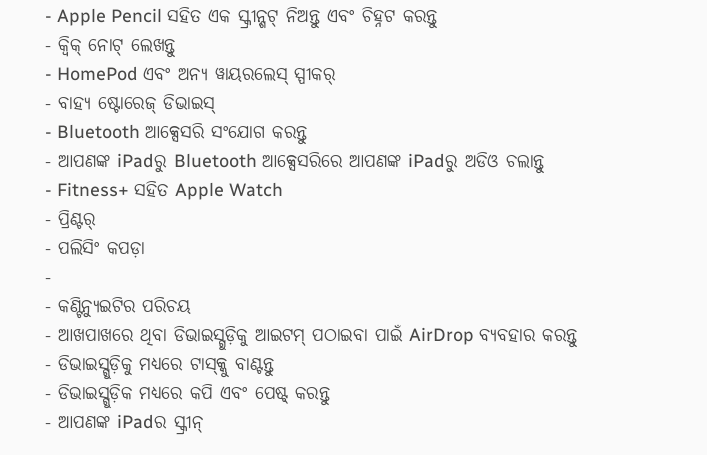- Apple Pencil ସହିତ ଏକ ସ୍କ୍ରୀନ୍ଶଟ୍ ନିଅନ୍ତୁ ଏବଂ ଚିହ୍ନଟ କରନ୍ତୁ
- କ୍ୱିକ୍ ନୋଟ୍ ଲେଖନ୍ତୁ
- HomePod ଏବଂ ଅନ୍ଯ ୱାୟରଲେସ୍ ସ୍ପୀକର୍
- ବାହ୍ଯ ଷ୍ଟୋରେଜ୍ ଡିଭାଇସ୍
- Bluetooth ଆକ୍ସେସରି ସଂଯୋଗ କରନ୍ତୁ
- ଆପଣଙ୍କ iPadରୁ Bluetooth ଆକ୍ସେସରିରେ ଆପଣଙ୍କ iPadରୁ ଅଡିଓ ଚଲାନ୍ତୁ
- Fitness+ ସହିତ Apple Watch
- ପ୍ରିଣ୍ଟର୍
- ପଲିସିଂ କପଡ଼ା
-
- କଣ୍ଟିନ୍ୟୁଇଟିର ପରିଚୟ
- ଆଖପାଖରେ ଥିବା ଡିଭାଇସ୍ଗୁଡ଼ିକୁ ଆଇଟମ୍ ପଠାଇବା ପାଇଁ AirDrop ବ୍ୟବହାର କରନ୍ତୁ
- ଡିଭାଇସ୍ଗୁଡ଼ିକୁ ମଧ୍ଯରେ ଟାସ୍କ୍କୁ ବାଣ୍ଟନ୍ତୁ
- ଡିଭାଇସ୍ଗୁଡ଼ିକ ମଧ୍ଯରେ କପି ଏବଂ ପେଷ୍ଟ୍ କରନ୍ତୁ
- ଆପଣଙ୍କ iPadର ସ୍କ୍ରୀନ୍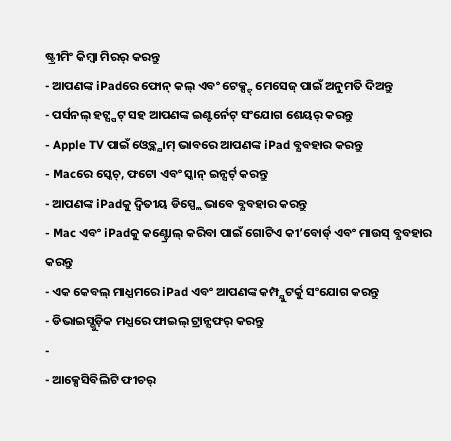ଷ୍ଟ୍ରୀମିଂ କିମ୍ବା ମିରର୍ କରନ୍ତୁ
- ଆପଣଙ୍କ iPadରେ ଫୋନ୍ କଲ୍ ଏବଂ ଟେକ୍ସ୍ଟ୍ ମେସେଜ୍ ପାଇଁ ଅନୁମତି ଦିଅନ୍ତୁ
- ପର୍ସନଲ୍ ହଟ୍ସ୍ପଟ୍ ସହ ଆପଣଙ୍କ ଇଣ୍ଟର୍ନେଟ୍ ସଂଯୋଗ ଶେୟର୍ କରନ୍ତୁ
- Apple TV ପାଇଁ ଓ୍ବେବ୍କ୍ଯାମ୍ ଭାବରେ ଆପଣଙ୍କ iPad ବ୍ଯବହାର କରନ୍ତୁ
- Macରେ ସ୍କେଚ୍, ଫଟୋ ଏବଂ ସ୍କାନ୍ ଇନ୍ସର୍ଟ୍ କରନ୍ତୁ
- ଆପଣଙ୍କ iPadକୁ ଦ୍ବିତୀୟ ଡିସ୍ପ୍ଲେ ଭାବେ ବ୍ଯବହାର କରନ୍ତୁ
- Mac ଏବଂ iPadକୁ କଣ୍ଟ୍ରୋଲ୍ କରିବା ପାଇଁ ଗୋଟିଏ କୀ’ବୋର୍ଡ୍ ଏବଂ ମାଉସ୍ ବ୍ଯବହାର କରନ୍ତୁ
- ଏକ କେବଲ୍ ମାଧ୍ଯମରେ iPad ଏବଂ ଆପଣଙ୍କ କମ୍ପ୍ଯୁଟର୍କୁ ସଂଯୋଗ କରନ୍ତୁ
- ଡିଭାଇସ୍ଗୁଡ଼ିକ ମଧ୍ଯରେ ଫାଇଲ୍ ଟ୍ରାନ୍ସଫର୍ କରନ୍ତୁ
-
- ଆକ୍ସେସିବିଲିଟି ଫୀଚର୍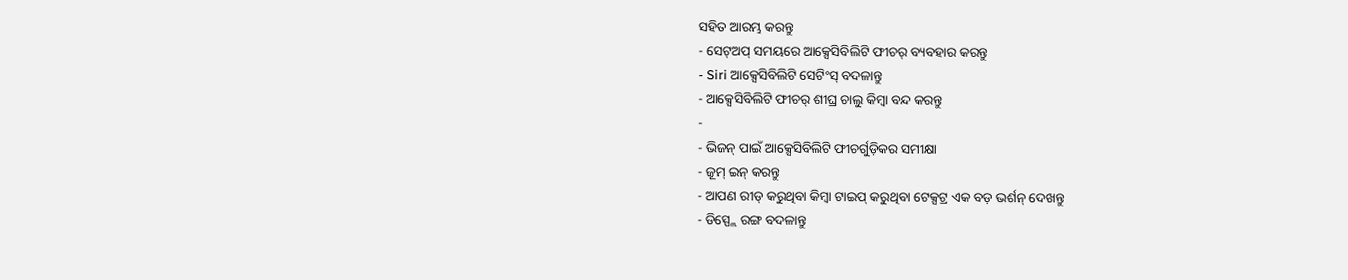ସହିତ ଆରମ୍ଭ କରନ୍ତୁ
- ସେଟ୍ଅପ୍ ସମୟରେ ଆକ୍ସେସିବିଲିଟି ଫୀଚର୍ ବ୍ୟବହାର କରନ୍ତୁ
- Siri ଆକ୍ସେସିବିଲିଟି ସେଟିଂସ୍ ବଦଳାନ୍ତୁ
- ଆକ୍ସେସିବିଲିଟି ଫୀଚର୍ ଶୀଘ୍ର ଚାଲୁ କିମ୍ବା ବନ୍ଦ କରନ୍ତୁ
-
- ଭିଜନ୍ ପାଇଁ ଆକ୍ସେସିବିଲିଟି ଫୀଚର୍ଗୁଡ଼ିକର ସମୀକ୍ଷା
- ଜୂମ୍ ଇନ୍ କରନ୍ତୁ
- ଆପଣ ରୀଡ୍ କରୁଥିବା କିମ୍ବା ଟାଇପ୍ କରୁଥିବା ଟେକ୍ସଟ୍ର ଏକ ବଡ଼ ଭର୍ଶନ୍ ଦେଖନ୍ତୁ
- ଡିସ୍ପ୍ଲେ ରଙ୍ଗ ବଦଳାନ୍ତୁ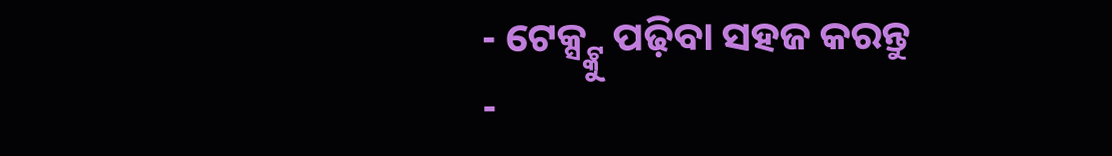- ଟେକ୍ସ୍ଟ୍କୁ ପଢ଼ିବା ସହଜ କରନ୍ତୁ
-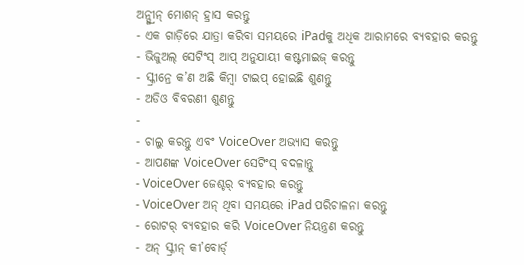ଅନ୍ସ୍କ୍ରୀନ୍ ମୋଶନ୍ ହ୍ରାସ କରନ୍ତୁ
- ଏକ ଗାଡ଼ିରେ ଯାତ୍ରା କରିବା ସମୟରେ iPadକୁ ଅଧିକ ଆରାମରେ ବ୍ଯବହାର କରନ୍ତୁ
- ଭିଜୁଅଲ୍ ସେଟିଂସ୍ ଆପ୍ ଅନୁଯାୟୀ କଷ୍ଟମାଇଜ୍ କରନ୍ତୁ
- ସ୍କ୍ରୀନ୍ରେ କ’ଣ ଅଛି କିମ୍ବା ଟାଇପ୍ ହୋଇଛି ଶୁଣନ୍ତୁ
- ଅଡିଓ ବିବରଣୀ ଶୁଣନ୍ତୁ
-
- ଚାଲୁ କରନ୍ତୁ ଏବଂ VoiceOver ଅଭ୍ଯାସ କରନ୍ତୁ
- ଆପଣଙ୍କ VoiceOver ସେଟିଂସ୍ ବଦଳାନ୍ତୁ
- VoiceOver ଜେଶ୍ଚର୍ ବ୍ଯବହାର କରନ୍ତୁ
- VoiceOver ଅନ୍ ଥିବା ସମୟରେ iPad ପରିଚାଳନା କରନ୍ତୁ
- ରୋଟର୍ ବ୍ଯବହାର କରି VoiceOver ନିୟନ୍ତ୍ରଣ କରନ୍ତୁ
- ଅନ୍ ସ୍କ୍ରୀନ୍ କୀ’ବୋର୍ଡ୍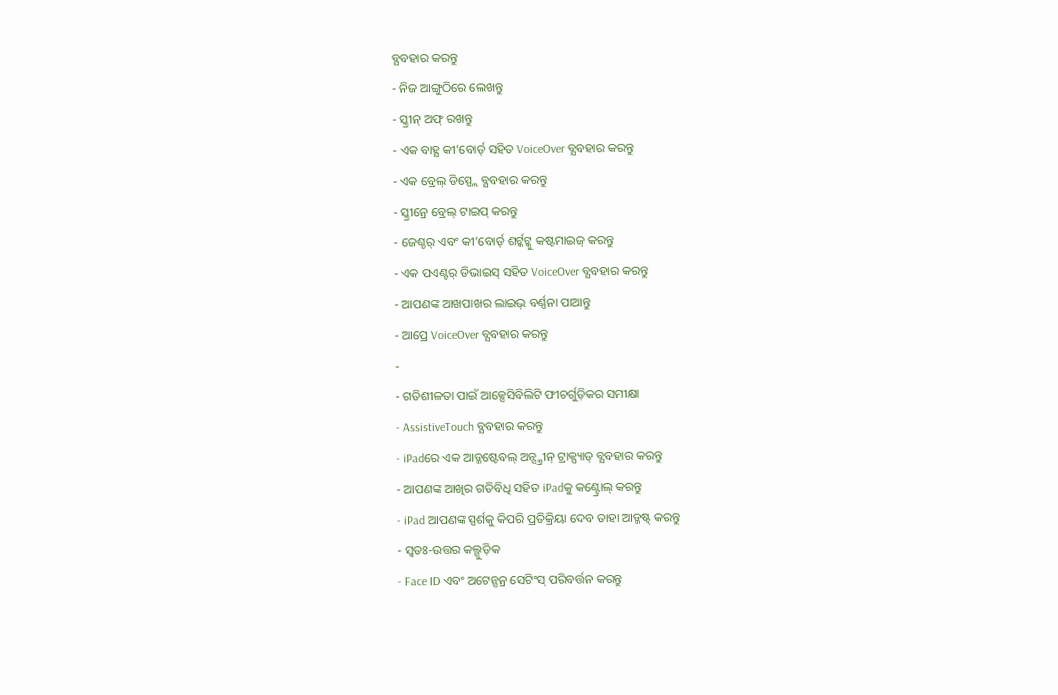ବ୍ଯବହାର କରନ୍ତୁ
- ନିଜ ଆଙ୍ଗୁଠିରେ ଲେଖନ୍ତୁ
- ସ୍କ୍ରୀନ୍ ଅଫ୍ ରଖନ୍ତୁ
- ଏକ ବାହ୍ଯ କୀ’ବୋର୍ଡ୍ ସହିତ VoiceOver ବ୍ଯବହାର କରନ୍ତୁ
- ଏକ ବ୍ରେଲ୍ ଡିସ୍ପ୍ଲେ ବ୍ଯବହାର କରନ୍ତୁ
- ସ୍କ୍ରୀନ୍ରେ ବ୍ରେଲ୍ ଟାଇପ୍ କରନ୍ତୁ
- ଜେଶ୍ଚର୍ ଏବଂ କୀ’ବୋର୍ଡ୍ ଶର୍ଟ୍କଟ୍କୁ କଷ୍ଟମାଇଜ୍ କରନ୍ତୁ
- ଏକ ପଏଣ୍ଟର୍ ଡିଭାଇସ୍ ସହିତ VoiceOver ବ୍ଯବହାର କରନ୍ତୁ
- ଆପଣଙ୍କ ଆଖପାଖର ଲାଇଭ୍ ବର୍ଣ୍ଣନା ପାଆନ୍ତୁ
- ଆପ୍ରେ VoiceOver ବ୍ଯବହାର କରନ୍ତୁ
-
- ଗତିଶୀଳତା ପାଇଁ ଆକ୍ସେସିବିଲିଟି ଫୀଚର୍ଗୁଡ଼ିକର ସମୀକ୍ଷା
- AssistiveTouch ବ୍ଯବହାର କରନ୍ତୁ
- iPadରେ ଏକ ଆଡ୍ଜଷ୍ଟେବଲ୍ ଅନ୍ସ୍କ୍ରୀନ୍ ଟ୍ରାକ୍ପ୍ୟାଡ୍ ବ୍ଯବହାର କରନ୍ତୁ
- ଆପଣଙ୍କ ଆଖିର ଗତିବିଧି ସହିତ iPadକୁ କଣ୍ଟ୍ରୋଲ୍ କରନ୍ତୁ
- iPad ଆପଣଙ୍କ ସ୍ପର୍ଶକୁ କିପରି ପ୍ରତିକ୍ରିୟା ଦେବ ତାହା ଆଡ୍ଜଷ୍ଟ୍ କରନ୍ତୁ
- ସ୍ୱତଃ-ଉତ୍ତର କଲ୍ଗୁଡ଼ିକ
- Face ID ଏବଂ ଅଟେନ୍ସନ୍ର ସେଟିଂସ୍ ପରିବର୍ତ୍ତନ କରନ୍ତୁ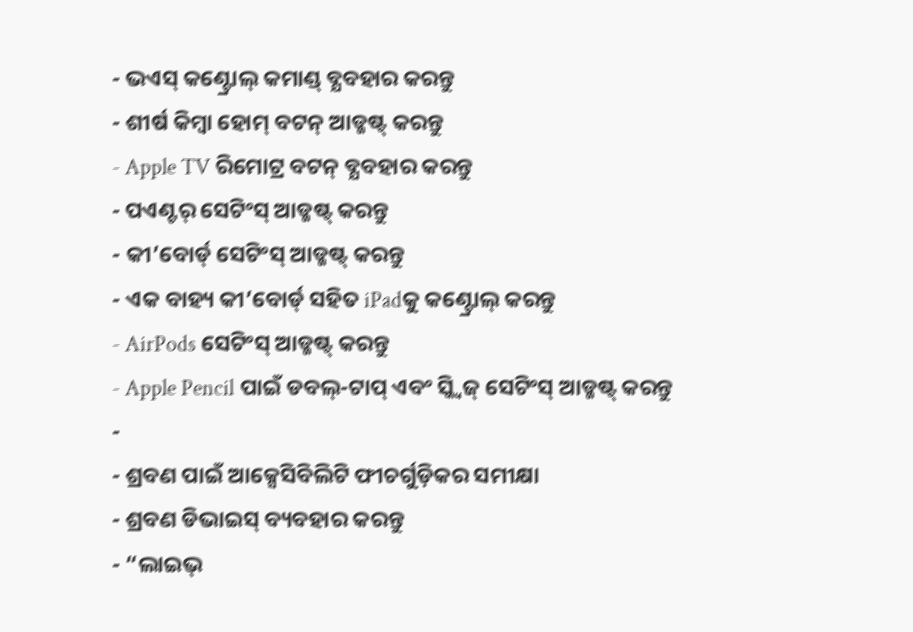- ଭଏସ୍ କଣ୍ଟ୍ରୋଲ୍ କମାଣ୍ଡ୍ ବ୍ଯବହାର କରନ୍ତୁ
- ଶୀର୍ଷ କିମ୍ବା ହୋମ୍ ବଟନ୍ ଆଡ୍ଜଷ୍ଟ୍ କରନ୍ତୁ
- Apple TV ରିମୋଟ୍ର ବଟନ୍ ବ୍ଯବହାର କରନ୍ତୁ
- ପଏଣ୍ଟର୍ ସେଟିଂସ୍ ଆଡ୍ଜଷ୍ଟ୍ କରନ୍ତୁ
- କୀ’ବୋର୍ଡ୍ ସେଟିଂସ୍ ଆଡ୍ଜଷ୍ଟ୍ କରନ୍ତୁ
- ଏକ ବାହ୍ୟ କୀ’ବୋର୍ଡ୍ ସହିତ iPadକୁ କଣ୍ଟ୍ରୋଲ୍ କରନ୍ତୁ
- AirPods ସେଟିଂସ୍ ଆଡ୍ଜଷ୍ଟ୍ କରନ୍ତୁ
- Apple Pencil ପାଇଁ ଡବଲ୍-ଟାପ୍ ଏବଂ ସ୍କ୍ୱିଜ୍ ସେଟିଂସ୍ ଆଡ୍ଜଷ୍ଟ୍ କରନ୍ତୁ
-
- ଶ୍ରବଣ ପାଇଁ ଆକ୍ସେସିବିଲିଟି ଫୀଚର୍ଗୁଡ଼ିକର ସମୀକ୍ଷା
- ଶ୍ରବଣ ଡିଭାଇସ୍ ବ୍ୟବହାର କରନ୍ତୁ
- “ଲାଇଭ୍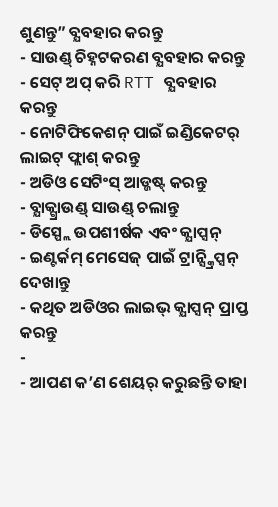ଶୁଣନ୍ତୁ” ବ୍ଯବହାର କରନ୍ତୁ
- ସାଉଣ୍ଡ୍ ଚିହ୍ନଟକରଣ ବ୍ଯବହାର କରନ୍ତୁ
- ସେଟ୍ ଅପ୍ କରି RTT ବ୍ଯବହାର କରନ୍ତୁ
- ନୋଟିଫିକେଶନ୍ ପାଇଁ ଇଣ୍ଡିକେଟର୍ ଲାଇଟ୍ ଫ୍ଲାଶ୍ କରନ୍ତୁ
- ଅଡିଓ ସେଟିଂସ୍ ଆଡ୍ଜଷ୍ଟ୍ କରନ୍ତୁ
- ବ୍ଯାକ୍ଗ୍ରାଉଣ୍ଡ୍ ସାଉଣ୍ଡ୍ ଚଲାନ୍ତୁ
- ଡିସ୍ପ୍ଲେ ଉପଶୀର୍ଷକ ଏବଂ କ୍ଯାପ୍ସନ୍
- ଇଣ୍ଟର୍କମ୍ ମେସେଜ୍ ପାଇଁ ଟ୍ରାନ୍ସ୍କ୍ରିପ୍ସନ୍ ଦେଖାନ୍ତୁ
- କଥିତ ଅଡିଓର ଲାଇଭ୍ କ୍ଯାପ୍ସନ୍ ପ୍ରାପ୍ତ କରନ୍ତୁ
-
- ଆପଣ କ’ଣ ଶେୟର୍ କରୁଛନ୍ତି ତାହା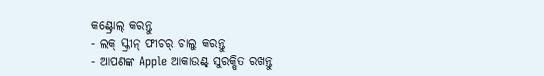କଣ୍ଟ୍ରୋଲ୍ କରନ୍ତୁ
- ଲକ୍ ସ୍କ୍ରୀନ୍ ଫୀଚର୍ ଚାଲୁ କରନ୍ତୁ
- ଆପଣଙ୍କ Apple ଆକାଉଣ୍ଟ୍ ସୁରକ୍ଷିତ ରଖନ୍ତୁ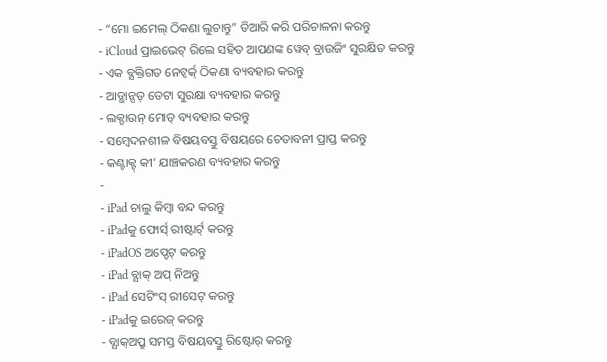- “ମୋ ଇମେଲ୍ ଠିକଣା ଲୁଚାନ୍ତୁ” ତିଆରି କରି ପରିଚାଳନା କରନ୍ତୁ
- iCloud ପ୍ରାଇଭେଟ୍ ରିଲେ ସହିତ ଆପଣଙ୍କ ୱେବ୍ ବ୍ରାଉଜିଂ ସୁରକ୍ଷିତ କରନ୍ତୁ
- ଏକ ବ୍ଯକ୍ତିଗତ ନେଟ୍ୱର୍କ୍ ଠିକଣା ବ୍ୟବହାର କରନ୍ତୁ
- ଆଡ୍ଭାନ୍ସଡ୍ ଡେଟା ସୁରକ୍ଷା ବ୍ୟବହାର କରନ୍ତୁ
- ଲକ୍ଡାଉନ୍ ମୋଡ୍ ବ୍ୟବହାର କରନ୍ତୁ
- ସମ୍ବେଦନଶୀଳ ବିଷୟବସ୍ତୁ ବିଷୟରେ ଚେତାବନୀ ପ୍ରାପ୍ତ କରନ୍ତୁ
- କଣ୍ଟାକ୍ଟ୍ କୀ’ ଯାଞ୍ଚକରଣ ବ୍ୟବହାର କରନ୍ତୁ
-
- iPad ଚାଲୁ କିମ୍ବା ବନ୍ଦ କରନ୍ତୁ
- iPadକୁ ଫୋର୍ସ୍ ରୀଷ୍ଟାର୍ଟ୍ କରନ୍ତୁ
- iPadOS ଅପ୍ଡେଟ୍ କରନ୍ତୁ
- iPad ବ୍ଯାକ୍ ଅପ୍ ନିଅନ୍ତୁ
- iPad ସେଟିଂସ୍ ରୀସେଟ୍ କରନ୍ତୁ
- iPadକୁ ଇରେଜ୍ କରନ୍ତୁ
- ବ୍ଯାକ୍ଅପ୍ରୁ ସମସ୍ତ ବିଷୟବସ୍ତୁ ରିଷ୍ଟୋର୍ କରନ୍ତୁ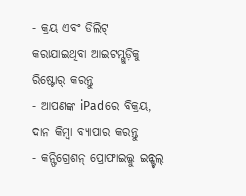- କ୍ରୟ ଏବଂ ଡିଲିଟ୍ କରାଯାଇଥିବା ଆଇଟମ୍ଗୁଡ଼ିକୁ ରିଷ୍ଟୋର୍ କରନ୍ତୁ
- ଆପଣଙ୍କ iPadରେ ବିକ୍ରୟ, ଦାନ କିମ୍ୱା ବ୍ଯାପାର କରନ୍ତୁ
- କନ୍ଫିଗ୍ରେଶନ୍ ପ୍ରୋଫାଇଲ୍କୁ ଇନ୍ଷ୍ଟଲ୍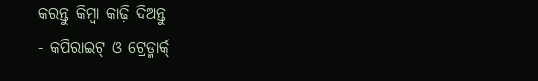କରନ୍ତୁ କିମ୍ବା କାଢ଼ି ଦିଅନ୍ତୁ
- କପିରାଇଟ୍ ଓ ଟ୍ରେଡ୍ମାର୍କ୍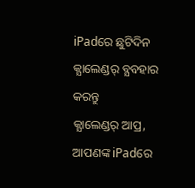iPadରେ ଛୁଟିଦିନ କ୍ଯାଲେଣ୍ଡର୍ ବ୍ଯବହାର କରନ୍ତୁ
କ୍ଯାଲେଣ୍ଡର୍ ଆପ୍ର, ଆପଣଙ୍କ iPadରେ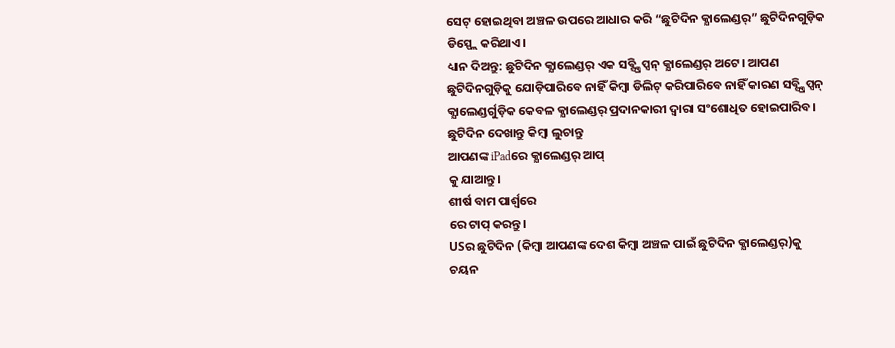ସେଟ୍ ହୋଇଥିବା ଅଞ୍ଚଳ ଉପରେ ଆଧାର କରି “ଛୁଟିଦିନ କ୍ଯାଲେଣ୍ଡର୍” ଛୁଟିଦିନଗୁଡ଼ିକ ଡିସ୍ପ୍ଲେ କରିଥାଏ।
ଧ୍ୟାନ ଦିଅନ୍ତୁ: ଛୁଟିଦିନ କ୍ଯାଲେଣ୍ଡର୍ ଏକ ସବ୍ସ୍କ୍ରିପ୍ସନ୍ କ୍ଯାଲେଣ୍ଡର୍ ଅଟେ। ଆପଣ ଛୁଟିଦିନଗୁଡ଼ିକୁ ଯୋଡ଼ିପାରିବେ ନାହିଁ କିମ୍ବା ଡିଲିଟ୍ କରିପାରିବେ ନାହିଁ କାରଣ ସବ୍ସ୍କ୍ରିପ୍ସନ୍ କ୍ଯାଲେଣ୍ଡର୍ଗୁଡ଼ିକ କେବଳ କ୍ଯାଲେଣ୍ଡର୍ ପ୍ରଦାନକାରୀ ଦ୍ୱାରା ସଂଶୋଧିତ ହୋଇପାରିବ।
ଛୁଟିଦିନ ଦେଖାନ୍ତୁ କିମ୍ବା ଲୁଚାନ୍ତୁ
ଆପଣଙ୍କ iPadରେ କ୍ଯାଲେଣ୍ଡର୍ ଆପ୍
କୁ ଯାଆନ୍ତୁ।
ଶୀର୍ଷ ବାମ ପାର୍ଶ୍ୱରେ
ରେ ଟାପ୍ କରନ୍ତୁ।
USର ଛୁଟିଦିନ (କିମ୍ବା ଆପଣଙ୍କ ଦେଶ କିମ୍ବା ଅଞ୍ଚଳ ପାଇଁ ଛୁଟିଦିନ କ୍ଯାଲେଣ୍ଡର୍)କୁ ଚୟନ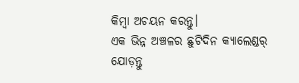କିମ୍ବା ଅଚୟନ କରନ୍ତୁ।
ଏକ ଭିନ୍ନ ଅଞ୍ଚଳର ଛୁଟିଦିନ କ୍ଯାଲେଣ୍ଡର୍ ଯୋଡ଼ନ୍ତୁ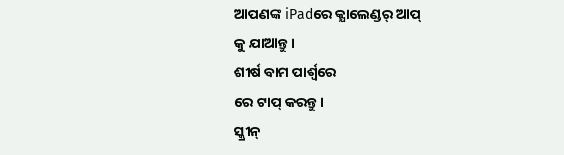ଆପଣଙ୍କ iPadରେ କ୍ଯାଲେଣ୍ଡର୍ ଆପ୍
କୁ ଯାଆନ୍ତୁ।
ଶୀର୍ଷ ବାମ ପାର୍ଶ୍ୱରେ
ରେ ଟାପ୍ କରନ୍ତୁ।
ସ୍କ୍ରୀନ୍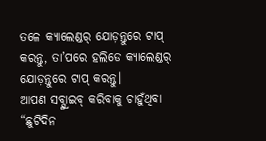ତଳେ କ୍ଯାଲେଣ୍ଡର୍ ଯୋଡ଼ନ୍ତୁରେ ଟାପ୍ କରନ୍ତୁ, ତା’ପରେ ହଲିଡେ କ୍ଯାଲେଣ୍ଡର୍ ଯୋଡ଼ନ୍ତୁରେ ଟାପ୍ କରନ୍ତୁ।
ଆପଣ ସବ୍ସ୍କ୍ରାଇବ୍ କରିବାକୁ ଚାହୁଁଥିବା “ଛୁଟିଦିନ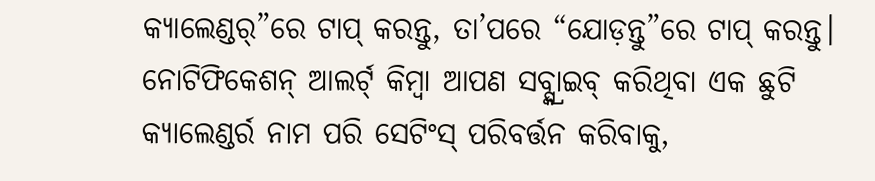କ୍ଯାଲେଣ୍ଡର୍”ରେ ଟାପ୍ କରନ୍ତୁ, ତା’ପରେ “ଯୋଡ଼ନ୍ତୁ”ରେ ଟାପ୍ କରନ୍ତୁ।
ନୋଟିଫିକେଶନ୍ ଆଲର୍ଟ୍ କିମ୍ବା ଆପଣ ସବ୍ସ୍କ୍ରାଇବ୍ କରିଥିବା ଏକ ଛୁଟି କ୍ୟାଲେଣ୍ଡର୍ର ନାମ ପରି ସେଟିଂସ୍ ପରିବର୍ତ୍ତନ କରିବାକୁ,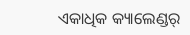ଏକାଧିକ କ୍ୟାଲେଣ୍ଡର୍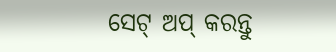ସେଟ୍ ଅପ୍ କରନ୍ତୁ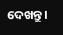ଦେଖନ୍ତୁ।